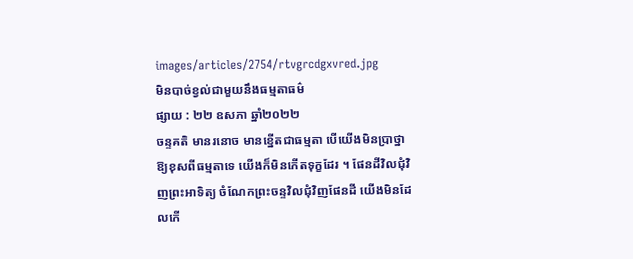images/articles/2754/rtvgrcdgxvred.jpg
មិនបាច់ខ្វល់ជាមួយនឹងធម្មតាធម៌
ផ្សាយ : ២២ ឧសភា ឆ្នាំ២០២២
ចន្ទគតិ មានរនោច មានខ្នើតជាធម្មតា បើយើងមិនប្រាថ្នាឱ្យខុសពីធម្មតាទេ យើងក៏មិនកើតទុក្ខដែរ ។ ផែនដីវិលជុំវិញព្រះអាទិត្យ ចំណែកព្រះចន្ទវិលជុំវិញផែនដី យើងមិនដែលកើ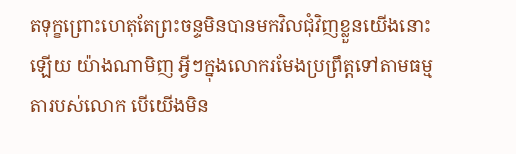តទុក្ខព្រោះហេតុតែព្រះចន្ទមិនបានមកវិលជុំវិញខ្លួនយើងនោះឡើយ យ៉ាងណាមិញ អ្វីៗក្នុងលោករមែងប្រព្រឹត្តទៅតាមធម្មតារបស់លោក បើយើងមិន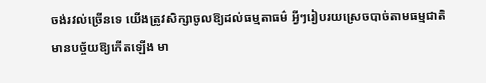ចង់រវល់ច្រើនទេ យើងត្រូវសិក្សាចូលឱ្យដល់ធម្មតាធម៌ អ្វីៗរៀបរយស្រេចបាច់តាមធម្មជាតិ មានបច្ច័យឱ្យកើតឡើង មា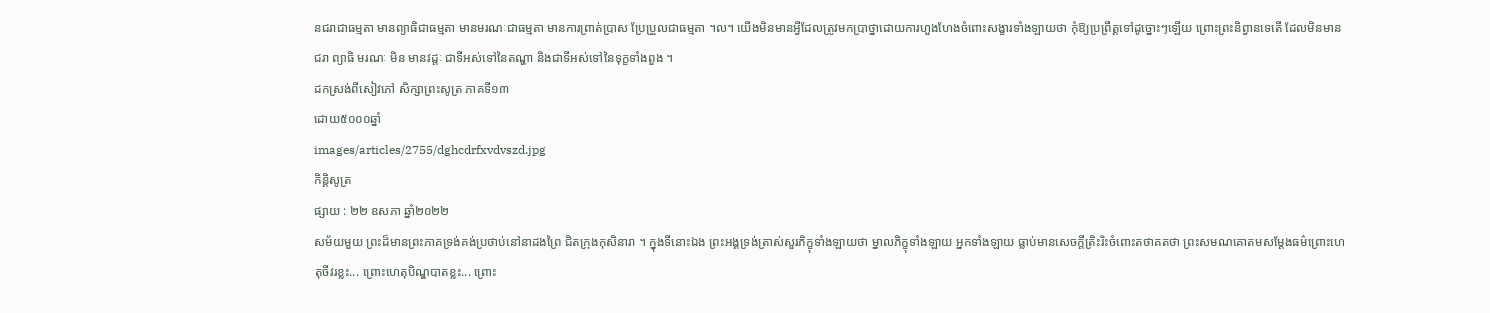នជរាជាធម្មតា មានព្យាធិជាធម្មតា មានមរណៈជាធម្មតា មានការព្រាត់ប្រាស ប្រែប្រួលជាធម្មតា ។ល។ យើងមិនមានអ្វីដែលត្រូវមកប្រាថ្នាដោយការហួងហែងចំពោះសង្ខារទាំងឡាយថា កុំឱ្យប្រព្រឹត្តទៅដូច្នោះៗឡើយ ព្រោះព្រះនិព្វានទេតើ ដែលមិនមានជរា ព្យាធិ មរណៈ មិន មានវដ្ដៈ ជាទីអស់ទៅនៃតណ្ហា និងជាទីអស់ទៅនៃទុក្ខទាំងពួង ។
ដកស្រង់ពីសៀវភៅ សិក្សាព្រះសូត្រ ភាគទី១៣
ដោយ៥០០០ឆ្នាំ
images/articles/2755/dghcdrfxvdvszd.jpg
កិន្តិសូត្រ
ផ្សាយ : ២២ ឧសភា ឆ្នាំ២០២២
សម័យមួយ ព្រះដ៏មានព្រះភាគទ្រង់គង់ប្រថាប់នៅនាដងព្រៃ ជិតក្រុងកុសិនារា ។ ក្នុងទីនោះឯង ព្រះអង្គទ្រង់ត្រាស់សួរភិក្ខុទាំងឡាយថា ម្នាលភិក្ខុទាំងឡាយ អ្នកទាំងឡាយ ធ្លាប់មានសេចក្ដីត្រិះរិះចំពោះតថាគតថា ព្រះសមណគោតមសម្ដែងធម៌ព្រោះហេតុចីវរខ្លះ... ព្រោះហេតុបិណ្ឌបាតខ្លះ... ព្រោះ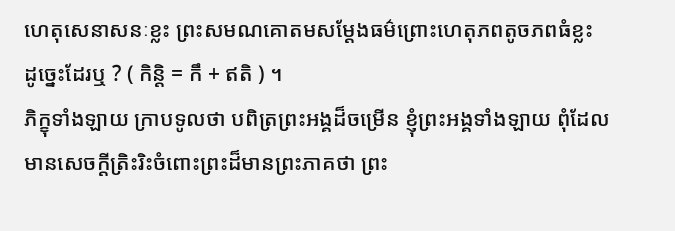ហេតុសេនាសនៈខ្លះ ព្រះសមណគោតមសម្ដែងធម៌ព្រោះហេតុភពតូចភពធំខ្លះ ដូច្នេះដែរឬ ? ( កិន្តិ = កឹ + ឥតិ ) ។
ភិក្ខុទាំងឡាយ ក្រាបទូលថា បពិត្រព្រះអង្គដ៏ចម្រើន ខ្ញុំព្រះអង្គទាំងឡាយ ពុំដែលមានសេចក្ដីត្រិះរិះចំពោះព្រះដ៏មានព្រះភាគថា ព្រះ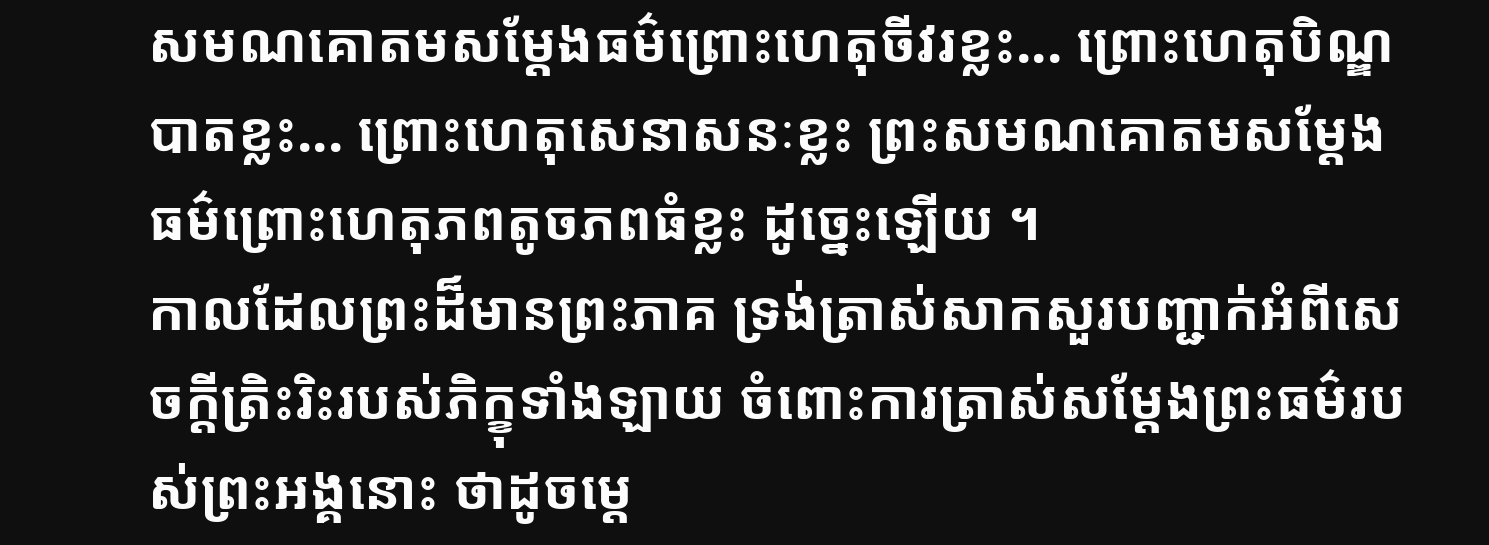សមណគោតមសម្ដែងធម៌ព្រោះហេតុចីវរខ្លះ... ព្រោះហេតុបិណ្ឌបាតខ្លះ... ព្រោះហេតុសេនាសនៈខ្លះ ព្រះសមណគោតមសម្ដែងធម៌ព្រោះហេតុភពតូចភពធំខ្លះ ដូច្នេះឡើយ ។
កាលដែលព្រះដ៏មានព្រះភាគ ទ្រង់ត្រាស់សាកសួរបញ្ជាក់អំពីសេចក្ដីត្រិះរិះរបស់ភិក្ខុទាំងឡាយ ចំពោះការត្រាស់សម្ដែងព្រះធម៌របស់ព្រះអង្គនោះ ថាដូចម្ដេ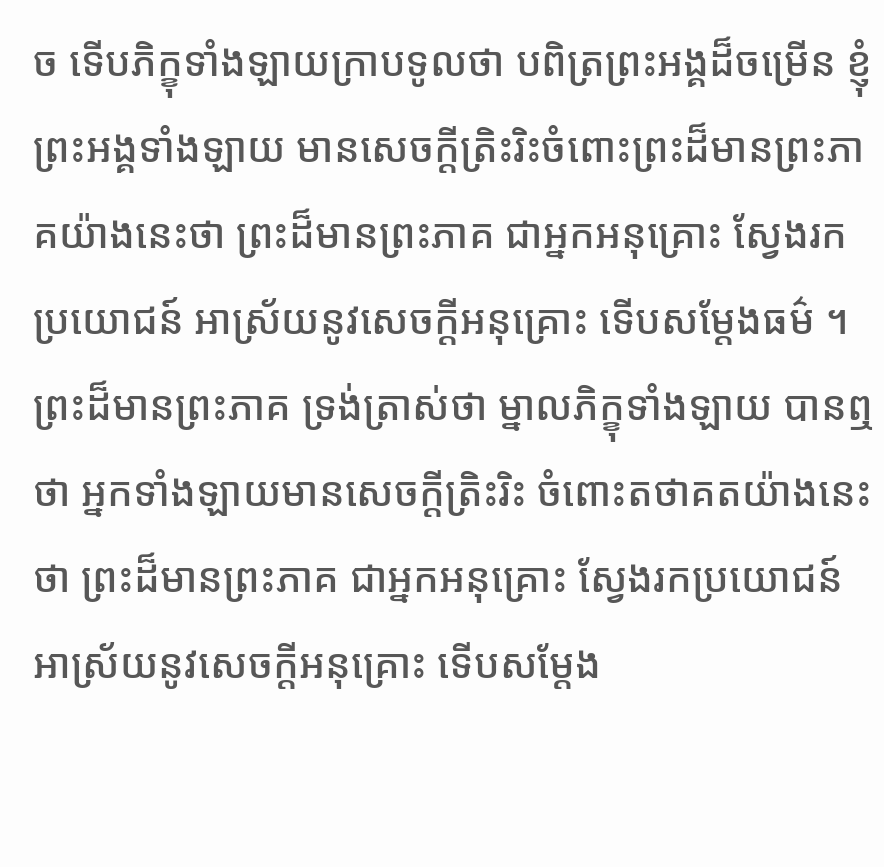ច ទើបភិក្ខុទាំងឡាយក្រាបទូលថា បពិត្រព្រះអង្គដ៏ចម្រើន ខ្ញុំព្រះអង្គទាំងឡាយ មានសេចក្ដីត្រិះរិះចំពោះព្រះដ៏មានព្រះភាគយ៉ាងនេះថា ព្រះដ៏មានព្រះភាគ ជាអ្នកអនុគ្រោះ ស្វែងរកប្រយោជន៍ អាស្រ័យនូវសេចក្ដីអនុគ្រោះ ទើបសម្ដែងធម៌ ។
ព្រះដ៏មានព្រះភាគ ទ្រង់ត្រាស់ថា ម្នាលភិក្ខុទាំងឡាយ បានឮថា អ្នកទាំងឡាយមានសេចក្ដីត្រិះរិះ ចំពោះតថាគតយ៉ាងនេះថា ព្រះដ៏មានព្រះភាគ ជាអ្នកអនុគ្រោះ ស្វែងរកប្រយោជន៍ អាស្រ័យនូវសេចក្ដីអនុគ្រោះ ទើបសម្ដែង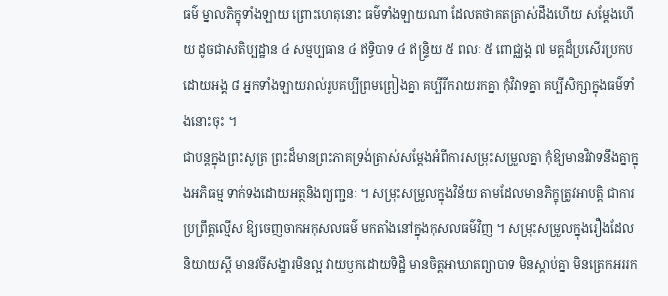ធម៌ ម្នាលភិក្ខុទាំងឡាយ ព្រោះហេតុនោះ ធម៌ទាំងឡាយណា ដែលតថាគតត្រាស់ដឹងហើយ សម្ដែងហើយ ដូចជាសតិប្បដ្ឋាន ៤ សម្មប្បធាន ៤ ឥទ្ធិបាទ ៤ ឥន្ទ្រិយ ៥ ពលៈ ៥ ពោជ្ឈង្គ ៧ មគ្គដ៏ប្រសើរប្រកបដោយអង្គ ៨ អ្នកទាំងឡាយរាល់រូបគប្បីព្រមព្រៀងគ្នា គប្បីរីករាយរកគ្នា កុំវិវាទគ្នា គប្បីសិក្សាក្នុងធម៌ទាំងនោះចុះ ។
ជាបន្តក្នុងព្រះសូត្រ ព្រះដ៏មានព្រះភាគទ្រង់ត្រាស់សម្ដែងអំពីការសម្រុះសម្រួលគ្នា កុំឱ្យមានវិវាទនឹងគ្នាក្នុងអភិធម្ម ទាក់ទងដោយអត្ថនិងព្យញ្ជនៈ ។ សម្រុះសម្រួលក្នុងវិន័យ តាមដែលមានភិក្ខុត្រូវអាបត្តិ ជាការប្រព្រឹត្តល្មើស ឱ្យចេញចាកអកុសលធម៌ មកតាំងនៅក្នុងកុសលធម៌វិញ ។ សម្រុះសម្រួលក្នុងរឿងដែលនិយាយស្ដី មានវចីសង្ខារមិនល្អ វាយឫកដោយទិដ្ឋិ មានចិត្តអាឃាតព្យាបាទ មិនស្ដាប់គ្នា មិនត្រេកអររក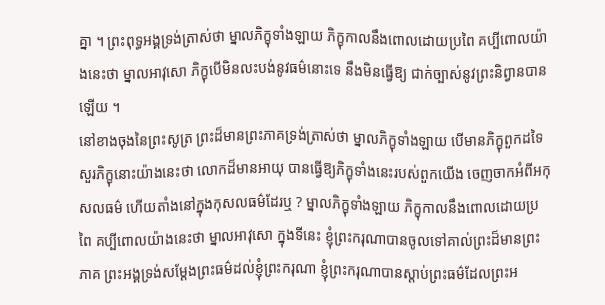គ្នា ។ ព្រះពុទ្ធអង្គទ្រង់ត្រាស់ថា ម្នាលភិក្ខុទាំងឡាយ ភិក្ខុកាលនឹងពោលដោយប្រពៃ គប្បីពោលយ៉ាងនេះថា ម្នាលអាវុសោ ភិក្ខុបើមិនលះបង់នូវធម៌នោះទេ នឹងមិនធ្វើឱ្យ ជាក់ច្បាស់នូវព្រះនិព្វានបានឡើយ ។
នៅខាងចុងនៃព្រះសូត្រ ព្រះដ៏មានព្រះភាគទ្រង់ត្រាស់ថា ម្នាលភិក្ខុទាំងឡាយ បើមានភិក្ខុពួកដទៃ សួរភិក្ខុនោះយ៉ាងនេះថា លោកដ៏មានអាយុ បានធ្វើឱ្យភិក្ខុទាំងនេះរបស់ពួកយើង ចេញចាកអំពីអកុសលធម៌ ហើយតាំងនៅក្នុងកុសលធម៌ដែរឬ ? ម្នាលភិក្ខុទាំងឡាយ ភិក្ខុកាលនឹងពោលដោយប្រពៃ គប្បីពោលយ៉ាងនេះថា ម្នាលអាវុសោ ក្នុងទីនេះ ខ្ញុំព្រះករុណាបានចូលទៅគាល់ព្រះដ៏មានព្រះភាគ ព្រះអង្គទ្រង់សម្ដែងព្រះធម៌ដល់ខ្ញុំព្រះករុណា ខ្ញុំព្រះករុណាបានស្ដាប់ព្រះធម៌ដែលព្រះអ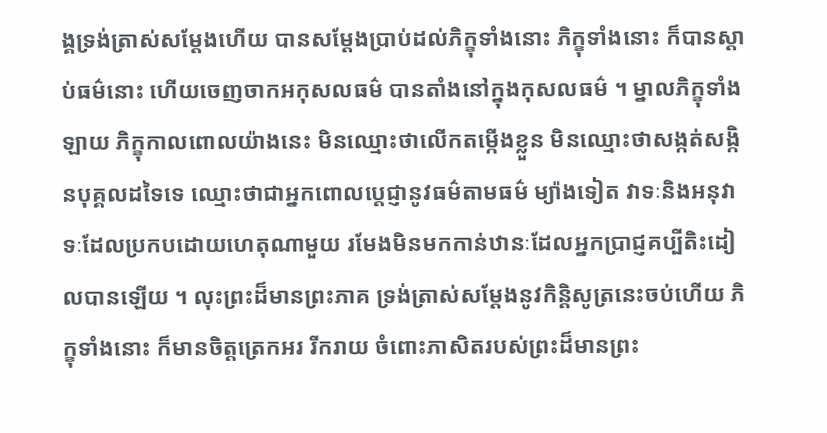ង្គទ្រង់ត្រាស់សម្ដែងហើយ បានសម្ដែងប្រាប់ដល់ភិក្ខុទាំងនោះ ភិក្ខុទាំងនោះ ក៏បានស្ដាប់ធម៌នោះ ហើយចេញចាកអកុសលធម៌ បានតាំងនៅក្នុងកុសលធម៌ ។ ម្នាលភិក្ខុទាំងឡាយ ភិក្ខុកាលពោលយ៉ាងនេះ មិនឈ្មោះថាលើកតម្កើងខ្លួន មិនឈ្មោះថាសង្កត់សង្កិនបុគ្គលដទៃទេ ឈ្មោះថាជាអ្នកពោលប្ដេជ្ញានូវធម៌តាមធម៌ ម្យ៉ាងទៀត វាទៈនិងអនុវាទៈដែលប្រកបដោយហេតុណាមួយ រមែងមិនមកកាន់ឋានៈដែលអ្នកប្រាជ្ញគប្បីតិះដៀលបានឡើយ ។ លុះព្រះដ៏មានព្រះភាគ ទ្រង់ត្រាស់សម្ដែងនូវកិន្តិសូត្រនេះចប់ហើយ ភិក្ខុទាំងនោះ ក៏មានចិត្តត្រេកអរ រីករាយ ចំពោះភាសិតរបស់ព្រះដ៏មានព្រះ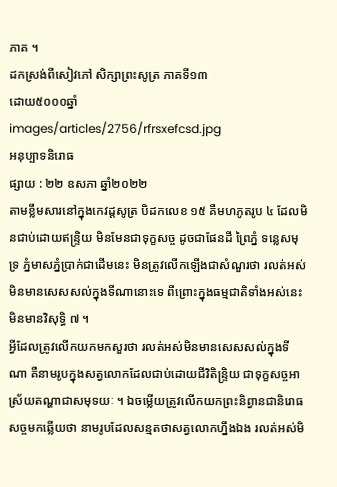ភាគ ។
ដកស្រង់ពីសៀវភៅ សិក្សាព្រះសូត្រ ភាគទី១៣
ដោយ៥០០០ឆ្នាំ
images/articles/2756/rfrsxefcsd.jpg
អនុប្បាទនិរោធ
ផ្សាយ : ២២ ឧសភា ឆ្នាំ២០២២
តាមខ្លឹមសារនៅក្នុងកេវដ្ដសូត្រ បិដកលេខ ១៥ គឺមហភូតរូប ៤ ដែលមិនជាប់ដោយឥន្ទ្រិយ មិនមែនជាទុក្ខសច្ច ដូចជាផែនដី ព្រៃភ្នំ ទន្លេសមុទ្រ ភ្នំមាសភ្នំប្រាក់ជាដើមនេះ មិនត្រូវលើកឡើងជាសំណួរថា រលត់អស់មិនមានសេសសល់ក្នុងទីណានោះទេ ពីព្រោះក្នុងធម្មជាតិទាំងអស់នេះ មិនមានវិសុទ្ធិ ៧ ។
អ្វីដែលត្រូវលើកយកមកសួរថា រលត់អស់មិនមានសេសសល់ក្នុងទីណា គឺនាមរូបក្នុងសត្វលោកដែលជាប់ដោយជីវិតិន្ទ្រិយ ជាទុក្ខសច្ចអាស្រ័យតណ្ហាជាសមុទយៈ ។ ឯចម្លើយត្រូវលើកយកព្រះនិព្វានជានិរោធសច្ចមកឆ្លើយថា នាមរូបដែលសន្មតថាសត្វលោកហ្នឹងឯង រលត់អស់មិ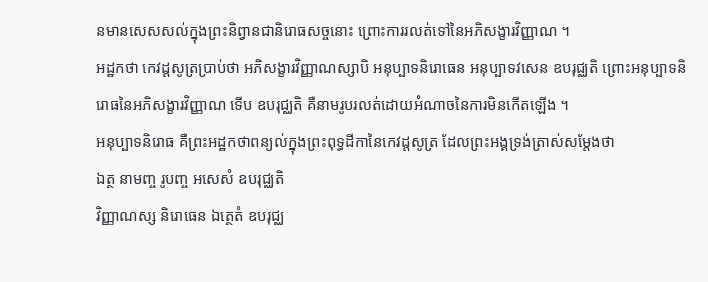នមានសេសសល់ក្នុងព្រះនិព្វានជានិរោធសច្ចនោះ ព្រោះការរលត់ទៅនៃអភិសង្ខារវិញ្ញាណ ។
អដ្ឋកថា កេវដ្ដសូត្រប្រាប់ថា អភិសង្ខារវិញ្ញាណស្សាបិ អនុប្បាទនិរោធេន អនុប្បាទវសេន ឧបរុជ្ឈតិ ព្រោះអនុប្បាទនិរោធនៃអភិសង្ខារវិញ្ញាណ ទើប ឧបរុជ្ឈតិ គឺនាមរូបរលត់ដោយអំណាចនៃការមិនកើតឡើង ។
អនុប្បាទនិរោធ គឺព្រះអដ្ឋកថាពន្យល់ក្នុងព្រះពុទ្ធដីកានៃកេវដ្ដសូត្រ ដែលព្រះអង្គទ្រង់ត្រាស់សម្ដែងថា
ឯត្ថ នាមញ្ច រូបញ្ច អសេសំ ឧបរុជ្ឈតិ
វិញ្ញាណស្ស និរោធេន ឯត្ថេតំ ឧបរុជ្ឈ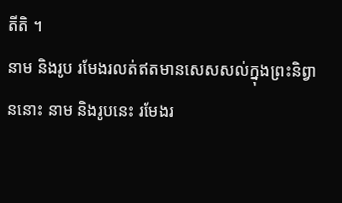តីតិ ។
នាម និងរូប រមែងរលត់ឥតមានសេសសល់ក្នុងព្រះនិព្វាននោះ នាម និងរូបនេះ រមែងរ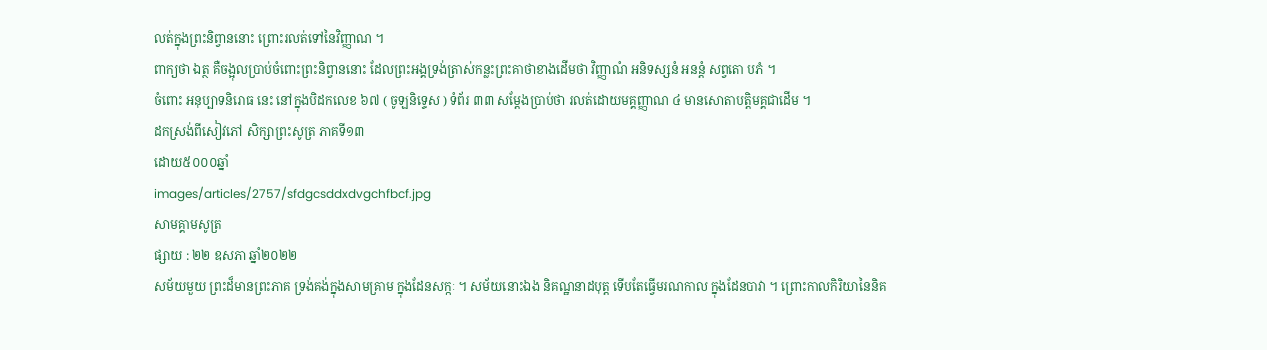លត់ក្នុងព្រះនិព្វាននោះ ព្រោះរលត់ទៅនៃវិញ្ញាណ ។
ពាក្យថា ឯត្ថ គឺចង្អុលប្រាប់ចំពោះព្រះនិព្វាននោះ ដែលព្រះអង្គទ្រង់ត្រាស់កន្លះព្រះគាថាខាងដើមថា វិញ្ញាណំ អនិទស្សនំ អនន្តំ សព្វតោ បភំ ។
ចំពោះ អនុប្បាទនិរោធ នេះ នៅក្នុងបិដកលេខ ៦៧ ( ចូឡនិទ្ទេស ) ទំព័រ ៣៣ សម្ដែងប្រាប់ថា រលត់ដោយមគ្គញ្ញាណ ៤ មានសោតាបត្តិមគ្គជាដើម ។
ដកស្រង់ពីសៀវភៅ សិក្សាព្រះសូត្រ ភាគទី១៣
ដោយ៥០០០ឆ្នាំ
images/articles/2757/sfdgcsddxdvgchfbcf.jpg
សាមគ្គាមសូត្រ
ផ្សាយ : ២២ ឧសភា ឆ្នាំ២០២២
សម័យមួយ ព្រះដ៏មានព្រះភាគ ទ្រង់គង់ក្នុងសាមគ្រាម ក្នុងដែនសក្កៈ ។ សម័យនោះឯង និគណ្ឋនាដបុត្ត ទើបតែធ្វើមរណកាល ក្នុងដែនបាវា ។ ព្រោះកាលកិរិយានៃនិគ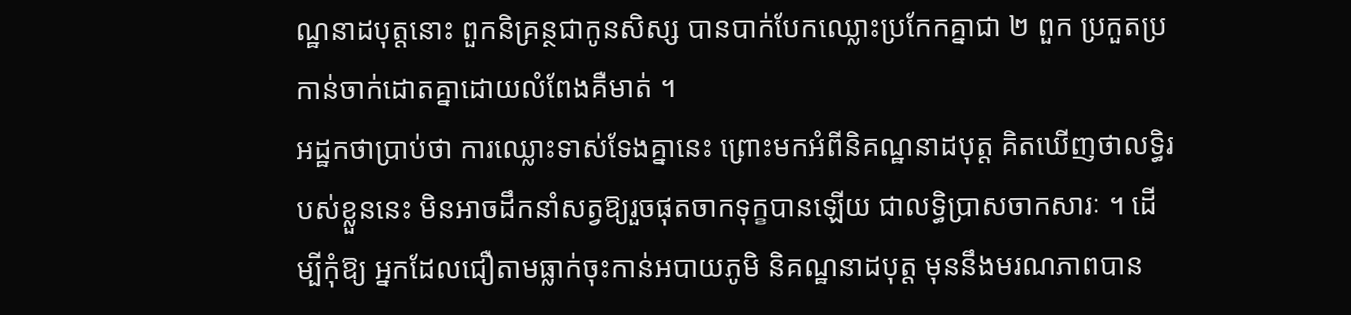ណ្ឋនាដបុត្តនោះ ពួកនិគ្រន្ថជាកូនសិស្ស បានបាក់បែកឈ្លោះប្រកែកគ្នាជា ២ ពួក ប្រកួតប្រកាន់ចាក់ដោតគ្នាដោយលំពែងគឺមាត់ ។
អដ្ឋកថាប្រាប់ថា ការឈ្លោះទាស់ទែងគ្នានេះ ព្រោះមកអំពីនិគណ្ឋនាដបុត្ត គិតឃើញថាលទ្ធិរបស់ខ្លួននេះ មិនអាចដឹកនាំសត្វឱ្យរួចផុតចាកទុក្ខបានឡើយ ជាលទ្ធិប្រាសចាកសារៈ ។ ដើម្បីកុំឱ្យ អ្នកដែលជឿតាមធ្លាក់ចុះកាន់អបាយភូមិ និគណ្ឋនាដបុត្ត មុននឹងមរណភាពបាន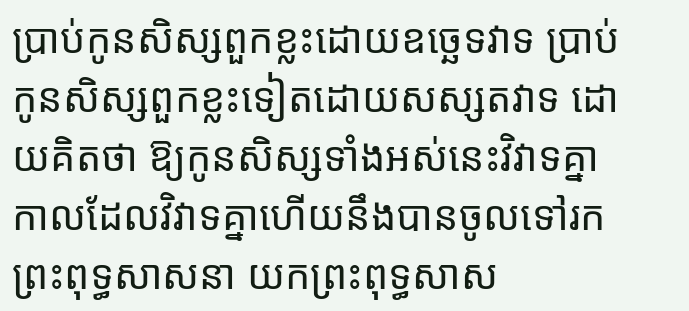ប្រាប់កូនសិស្សពួកខ្លះដោយឧច្ឆេទវាទ ប្រាប់កូនសិស្សពួកខ្លះទៀតដោយសស្សតវាទ ដោយគិតថា ឱ្យកូនសិស្សទាំងអស់នេះវិវាទគ្នា កាលដែលវិវាទគ្នាហើយនឹងបានចូលទៅរកព្រះពុទ្ធសាសនា យកព្រះពុទ្ធសាស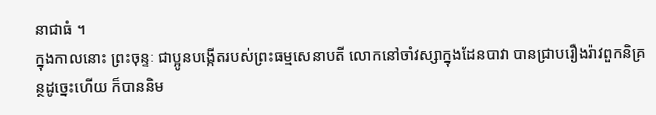នាជាធំ ។
ក្នុងកាលនោះ ព្រះចុន្ទៈ ជាប្អូនបង្កើតរបស់ព្រះធម្មសេនាបតី លោកនៅចាំវស្សាក្នុងដែនបាវា បានជ្រាបរឿងរ៉ាវពួកនិគ្រន្ថដូច្នេះហើយ ក៏បាននិម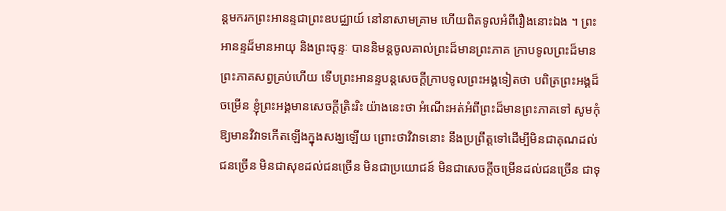ន្តមករកព្រះអានន្ទជាព្រះឧបជ្ឈាយ៍ នៅនាសាមគ្រាម ហើយពិតទូលអំពីរឿងនោះឯង ។ ព្រះអានន្ទដ៏មានអាយុ និងព្រះចុន្ទៈ បាននិមន្តចូលគាល់ព្រះដ៏មានព្រះភាគ ក្រាបទូលព្រះដ៏មានព្រះភាគសព្វគ្រប់ហើយ ទើបព្រះអានន្ទបន្តសេចក្ដីក្រាបទូលព្រះអង្គទៀតថា បពិត្រព្រះអង្គដ៏ចម្រើន ខ្ញុំព្រះអង្គមានសេចក្ដីត្រិះរិះ យ៉ាងនេះថា អំណើះអត់អំពីព្រះដ៏មានព្រះភាគទៅ សូមកុំឱ្យមានវិវាទកើតឡើងក្នុងសង្ឃឡើយ ព្រោះថាវិវាទនោះ នឹងប្រព្រឹត្តទៅដើម្បីមិនជាគុណដល់ជនច្រើន មិនជាសុខដល់ជនច្រើន មិនជាប្រយោជន៍ មិនជាសេចក្ដីចម្រើនដល់ជនច្រើន ជាទុ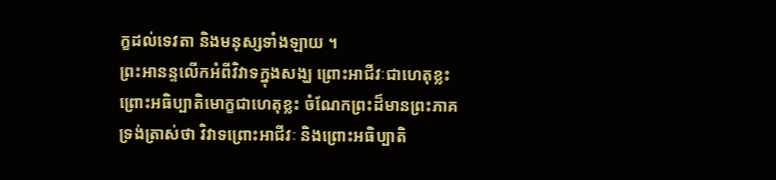ក្ខដល់ទេវតា និងមនុស្សទាំងឡាយ ។
ព្រះអានន្ទលើកអំពីវិវាទក្នុងសង្ឃ ព្រោះអាជីវៈជាហេតុខ្លះ ព្រោះអធិប្បាតិមោក្ខជាហេតុខ្លះ ចំណែកព្រះដ៏មានព្រះភាគទ្រង់ត្រាស់ថា វិវាទព្រោះអាជីវៈ និងព្រោះអធិប្បាតិ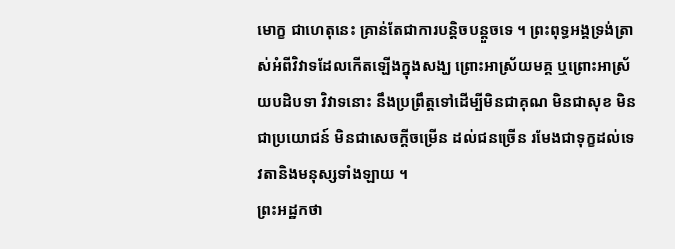មោក្ខ ជាហេតុនេះ គ្រាន់តែជាការបន្តិចបន្តួចទេ ។ ព្រះពុទ្ធអង្គទ្រង់ត្រាស់អំពីវិវាទដែលកើតឡើងក្នុងសង្ឃ ព្រោះអាស្រ័យមគ្គ ឬព្រោះអាស្រ័យបដិបទា វិវាទនោះ នឹងប្រព្រឹត្តទៅដើម្បីមិនជាគុណ មិនជាសុខ មិនជាប្រយោជន៍ មិនជាសេចក្ដីចម្រើន ដល់ជនច្រើន រមែងជាទុក្ខដល់ទេវតានិងមនុស្សទាំងឡាយ ។
ព្រះអដ្ឋកថា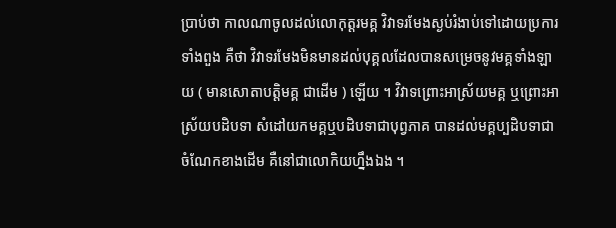ប្រាប់ថា កាលណាចូលដល់លោកុត្តរមគ្គ វិវាទរមែងស្ងប់រំងាប់ទៅដោយប្រការទាំងពួង គឺថា វិវាទរមែងមិនមានដល់បុគ្គលដែលបានសម្រេចនូវមគ្គទាំងឡាយ ( មានសោតាបត្តិមគ្គ ជាដើម ) ឡើយ ។ វិវាទព្រោះអាស្រ័យមគ្គ ឬព្រោះអាស្រ័យបដិបទា សំដៅយកមគ្គឬបដិបទាជាបុព្វភាគ បានដល់មគ្គប្បដិបទាជាចំណែកខាងដើម គឺនៅជាលោកិយហ្នឹងឯង ។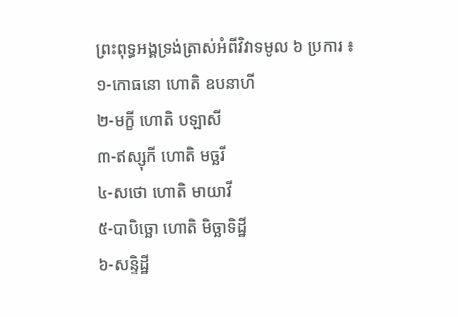ព្រះពុទ្ធអង្គទ្រង់ត្រាស់អំពីវិវាទមូល ៦ ប្រការ ៖
១-កោធនោ ហោតិ ឧបនាហី
២-មក្ខី ហោតិ បឡាសី
៣-ឥស្សុកី ហោតិ មច្ឆរី
៤-សថោ ហោតិ មាយាវី
៥-បាបិច្ឆោ ហោតិ មិច្ឆាទិដ្ឋី
៦-សន្ទិដ្ឋី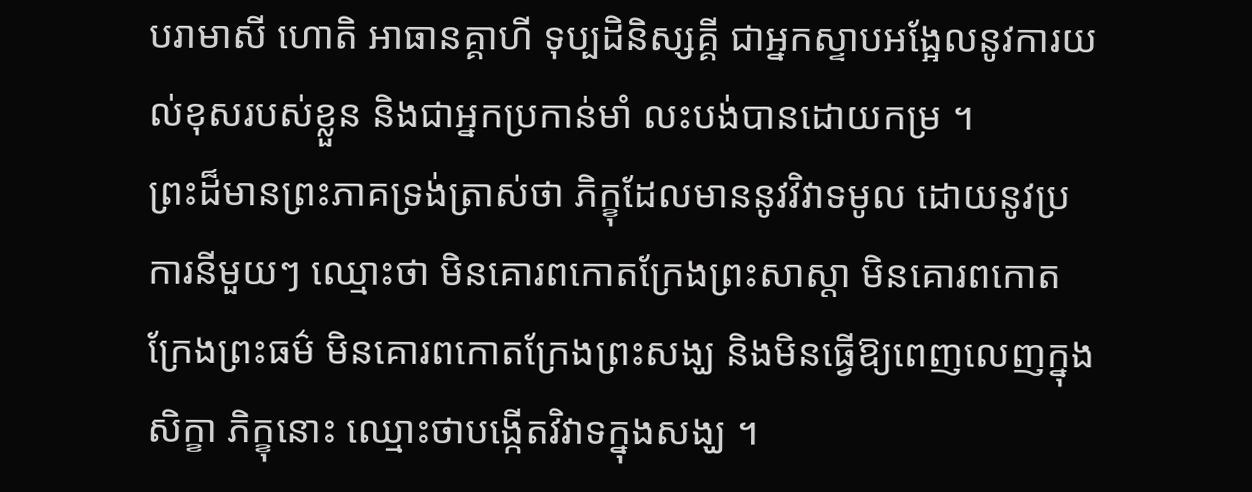បរាមាសី ហោតិ អាធានគ្គាហី ទុប្បដិនិស្សគ្គី ជាអ្នកស្ទាបអង្អែលនូវការយល់ខុសរបស់ខ្លួន និងជាអ្នកប្រកាន់មាំ លះបង់បានដោយកម្រ ។
ព្រះដ៏មានព្រះភាគទ្រង់ត្រាស់ថា ភិក្ខុដែលមាននូវវិវាទមូល ដោយនូវប្រការនីមួយៗ ឈ្មោះថា មិនគោរពកោតក្រែងព្រះសាស្ដា មិនគោរពកោតក្រែងព្រះធម៌ មិនគោរពកោតក្រែងព្រះសង្ឃ និងមិនធ្វើឱ្យពេញលេញក្នុងសិក្ខា ភិក្ខុនោះ ឈ្មោះថាបង្កើតវិវាទក្នុងសង្ឃ ។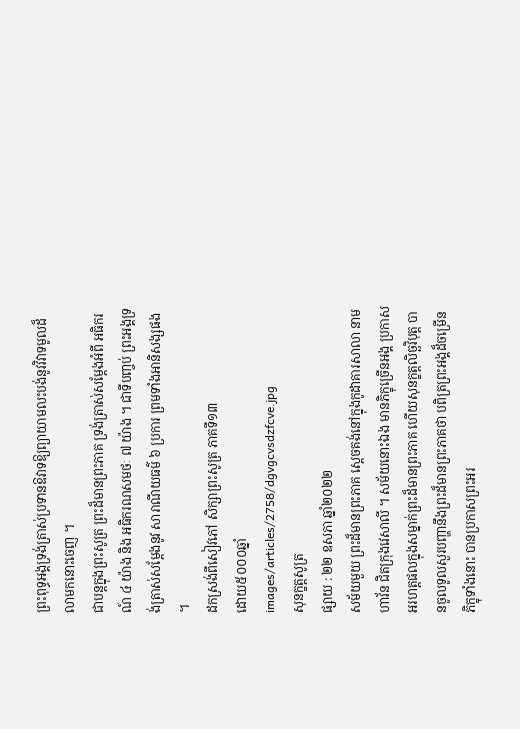ព្រះពុទ្ធអង្គទ្រង់ត្រាស់ប្រទានឱវាទឱ្យព្យាយាមលះបង់នូវវិវាទមូលដ៏លាមកនោះចេញ ។
ជាបន្តក្នុងព្រះសូត្រ ព្រះដ៏មានព្រះភាគ ទ្រង់ត្រាស់សម្ដែងអំពី អធិករណ៍ ៤ យ៉ាង និង អធិករណសមថៈ ៧ យ៉ាង ។ ជាទីបញ្ចប់ ព្រះអង្គទ្រង់ត្រាស់សម្ដែងនូវ សារាណីយធម៌ ៦ ប្រការ ព្រមទាំងអានិសង្សផង ។
ដកស្រង់ពីសៀវភៅ សិក្សាព្រះសូត្រ ភាគទី១៣
ដោយ៥០០០ឆ្នាំ
images/articles/2758/dgvgcvsdzfcve.jpg
សុនក្ខត្តសូត្រ
ផ្សាយ : ២២ ឧសភា ឆ្នាំ២០២២
សម័យមួយ ព្រះដ៏មានព្រះភាគ ស្ដេចគង់នៅក្នុងកូដាគារសាលា នាមហាវ័ន ជិតក្រុងវេសាលី ។ សម័យនោះឯង មានភិក្ខុច្រើនអង្គ ប្រកាសអរហត្តផលក្នុងសម្នាក់ព្រះដ៏មានព្រះភាគ ហើយសុនក្ខត្តលិច្ឆវិបុត្ត បានចូលទូលសួរបញ្ហានឹងព្រះដ៏មានព្រះភាគថា បពិត្រព្រះអង្គដ៏ចម្រើន ភិក្ខុទាំងនោះ បានប្រកាសព្រះអរ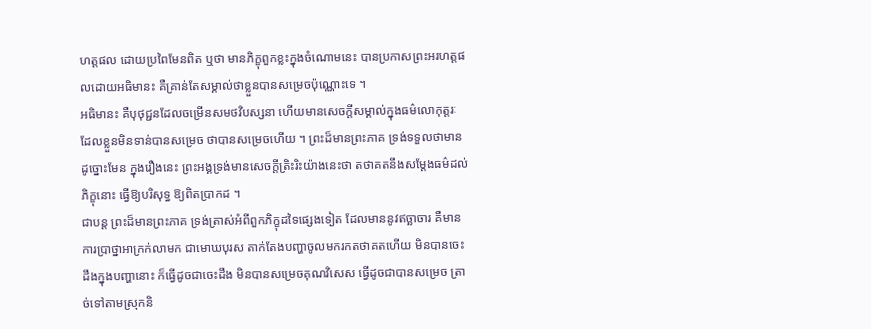ហត្តផល ដោយប្រពៃមែនពិត ឬថា មានភិក្ខុពួកខ្លះក្នុងចំណោមនេះ បានប្រកាសព្រះអរហត្តផលដោយអធិមានះ គឺគ្រាន់តែសម្គាល់ថាខ្លួនបានសម្រេចប៉ុណ្ណោះទេ ។
អធិមានះ គឺបុថុជ្ជនដែលចម្រើនសមថវិបស្សនា ហើយមានសេចក្ដីសម្គាល់ក្នុងធម៌លោកុត្តរៈ ដែលខ្លួនមិនទាន់បានសម្រេច ថាបានសម្រេចហើយ ។ ព្រះដ៏មានព្រះភាគ ទ្រង់ទទួលថាមានដូច្នោះមែន ក្នុងរឿងនេះ ព្រះអង្គទ្រង់មានសេចក្ដីត្រិះរិះយ៉ាងនេះថា តថាគតនឹងសម្ដែងធម៌ដល់ភិក្ខុនោះ ធ្វើឱ្យបរិសុទ្ធ ឱ្យពិតប្រាកដ ។
ជាបន្ត ព្រះដ៏មានព្រះភាគ ទ្រង់ត្រាស់អំពីពួកភិក្ខុដទៃផ្សេងទៀត ដែលមាននូវឥច្ឆាចារ គឺមានការប្រាថ្នាអាក្រក់លាមក ជាមោឃបុរស តាក់តែងបញ្ហាចូលមករកតថាគតហើយ មិនបានចេះដឹងក្នុងបញ្ហានោះ ក៏ធ្វើដូចជាចេះដឹង មិនបានសម្រេចគុណវិសេស ធ្វើដូចជាបានសម្រេច ត្រាច់ទៅតាមស្រុកនិ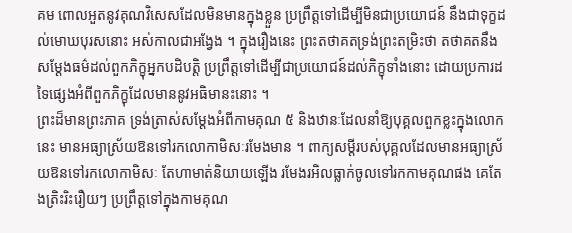គម ពោលអួតនូវគុណវិសេសដែលមិនមានក្នុងខ្លួន ប្រព្រឹត្តទៅដើម្បីមិនជាប្រយោជន៍ នឹងជាទុក្ខដល់មោឃបុរសនោះ អស់កាលជាអង្វែង ។ ក្នុងរឿងនេះ ព្រះតថាគតទ្រង់ព្រះតម្រិះថា តថាគតនឹងសម្ដែងធម៌ដល់ពួកភិក្ខុអ្នកបដិបត្តិ ប្រព្រឹត្តទៅដើម្បីជាប្រយោជន៍ដល់ភិក្ខុទាំងនោះ ដោយប្រការដទៃផ្សេងអំពីពួកភិក្ខុដែលមាននូវអធិមានះនោះ ។
ព្រះដ៏មានព្រះភាគ ទ្រង់ត្រាស់សម្ដែងអំពីកាមគុណ ៥ និងឋានៈដែលនាំឱ្យបុគ្គលពួកខ្លះក្នុងលោកនេះ មានអធ្យាស្រ័យឱនទៅរកលោកាមិសៈរមែងមាន ។ ពាក្យសម្ដីរបស់បុគ្គលដែលមានអធ្យាស្រ័យឱនទៅរកលោកាមិសៈ តែហាមាត់និយាយឡើង រមែងរអិលធ្លាក់ចូលទៅរកកាមគុណផង គេតែងត្រិះរិះរឿយៗ ប្រព្រឹត្តទៅក្នុងកាមគុណ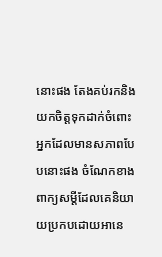នោះផង តែងគប់រកនិងយកចិត្តទុកដាក់ចំពោះអ្នកដែលមានសភាពបែបនោះផង ចំណែកខាងពាក្យសម្ដីដែលគេនិយាយប្រកបដោយអានេ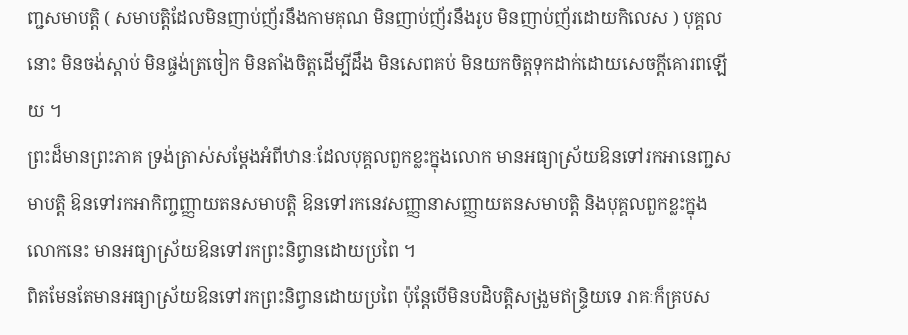ញ្ជសមាបត្តិ ( សមាបត្តិដែលមិនញាប់ញ័រនឹងកាមគុណ មិនញាប់ញ័រនឹងរូប មិនញាប់ញ័រដោយកិលេស ) បុគ្គលនោះ មិនចង់ស្ដាប់ មិនផ្ចង់ត្រចៀក មិនតាំងចិត្តដើម្បីដឹង មិនសេពគប់ មិនយកចិត្តទុកដាក់ដោយសេចក្ដីគោរពឡើយ ។
ព្រះដ៏មានព្រះភាគ ទ្រង់ត្រាស់សម្ដែងអំពីឋានៈដែលបុគ្គលពួកខ្លះក្នុងលោក មានអធ្យាស្រ័យឱនទៅរកអានេញ្ជសមាបត្តិ ឱនទៅរកអាកិញ្ចញ្ញាយតនសមាបត្តិ ឱនទៅរកនេវសញ្ញានាសញ្ញាយតនសមាបត្តិ និងបុគ្គលពួកខ្លះក្នុងលោកនេះ មានអធ្យាស្រ័យឱនទៅរកព្រះនិព្វានដោយប្រពៃ ។
ពិតមែនតែមានអធ្យាស្រ័យឱនទៅរកព្រះនិព្វានដោយប្រពៃ ប៉ុន្តែបើមិនបដិបត្តិសង្រួមឥន្ទ្រិយទេ រាគៈក៏គ្របស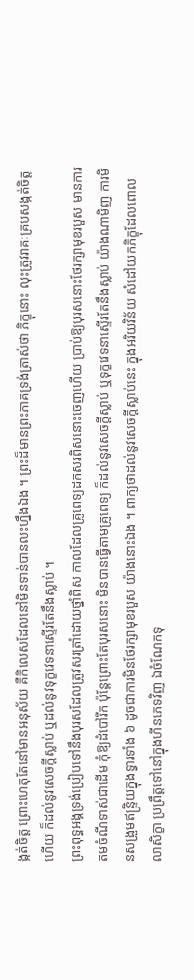ង្កត់ចិត្ត ព្រោះហេតុតែនៅមានអនុស័យ គឺកិលេសដែលនៅមិនទាន់បានលះហ្នឹងឯង ។ ព្រះដ៏មានព្រះភាគទ្រង់ត្រាស់ថា ភិក្ខុនោះ លុះត្រូវរាគៈគ្របសង្កត់ចិត្តហើយ ក៏ដល់នូវសេចក្ដីស្លាប់ ឬដល់នូវទុក្ខវេទនាស្ទើរតែនឹងស្លាប់ ។
ព្រះពុទ្ធអង្គទ្រង់ប្រៀបទៅនឹងបុរសដែលត្រូវសរត្រាំដោយថ្នាំពិស កាលដែលគ្រូពេទ្យដកសរពិសនោះចេញហើយ ប្រាប់ឱ្យបុរសនោះថែរក្សាមុខរបួស មានការតមចំណីទាស់ជាដើម កុំឱ្យដំបៅរីក ប៉ុន្តែព្រោះតែបុរសនោះ មិនបានធ្វើតាមគ្រូពេទ្យ ក៏ដល់នូវសេចក្ដីស្លាប់ ឬទុក្ខវេទនាស្ទើរតែនឹងស្លាប់ យ៉ាងណាមិញ ការមិនសង្រួមឥន្ទ្រិយក្នុងទ្វារទាំង ៦ ដូចជាការមិនថែរក្សាមុខរបួស យ៉ាងនោះឯង ។ ពាក្យថាដល់នូវសេចក្ដីស្លាប់នេះ ក្នុងអរិយវិន័យ សំដៅយកភិក្ខុដែលពោលលាសិក្ខា ប្រព្រឹត្តទៅនៅក្នុងហីនភេទវិញ ឯចំណែកទុ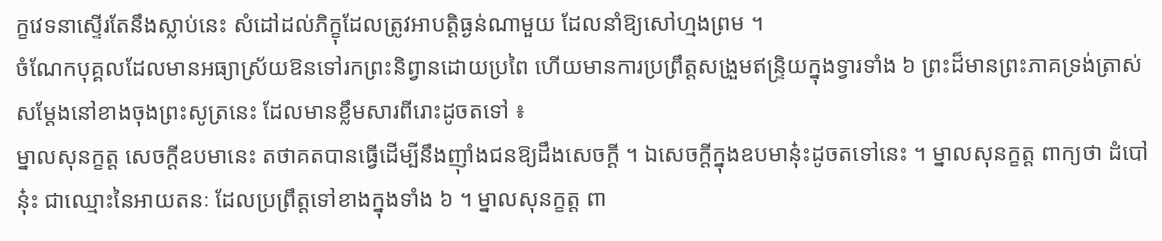ក្ខវេទនាស្ទើរតែនឹងស្លាប់នេះ សំដៅដល់ភិក្ខុដែលត្រូវអាបត្តិធ្ងន់ណាមួយ ដែលនាំឱ្យសៅហ្មងព្រម ។
ចំណែកបុគ្គលដែលមានអធ្យាស្រ័យឱនទៅរកព្រះនិព្វានដោយប្រពៃ ហើយមានការប្រព្រឹត្តសង្រួមឥន្ទ្រិយក្នុងទ្វារទាំង ៦ ព្រះដ៏មានព្រះភាគទ្រង់ត្រាស់សម្ដែងនៅខាងចុងព្រះសូត្រនេះ ដែលមានខ្លឹមសារពីរោះដូចតទៅ ៖
ម្នាលសុនក្ខត្ត សេចក្ដីឧបមានេះ តថាគតបានធ្វើដើម្បីនឹងញ៉ាំងជនឱ្យដឹងសេចក្ដី ។ ឯសេចក្ដីក្នុងឧបមានុ៎ះដូចតទៅនេះ ។ ម្នាលសុនក្ខត្ត ពាក្យថា ដំបៅ នុ៎ះ ជាឈ្មោះនៃអាយតនៈ ដែលប្រព្រឹត្តទៅខាងក្នុងទាំង ៦ ។ ម្នាលសុនក្ខត្ត ពា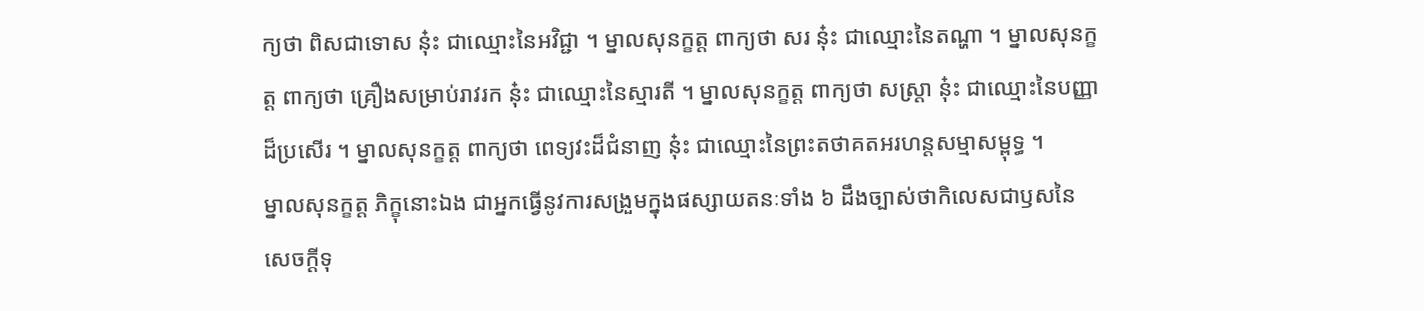ក្យថា ពិសជាទោស នុ៎ះ ជាឈ្មោះនៃអវិជ្ជា ។ ម្នាលសុនក្ខត្ត ពាក្យថា សរ នុ៎ះ ជាឈ្មោះនៃតណ្ហា ។ ម្នាលសុនក្ខត្ត ពាក្យថា គ្រឿងសម្រាប់រាវរក នុ៎ះ ជាឈ្មោះនៃស្មារតី ។ ម្នាលសុនក្ខត្ត ពាក្យថា សស្ត្រា នុ៎ះ ជាឈ្មោះនៃបញ្ញាដ៏ប្រសើរ ។ ម្នាលសុនក្ខត្ត ពាក្យថា ពេទ្យវះដ៏ជំនាញ នុ៎ះ ជាឈ្មោះនៃព្រះតថាគតអរហន្តសម្មាសម្ពុទ្ធ ។
ម្នាលសុនក្ខត្ត ភិក្ខុនោះឯង ជាអ្នកធ្វើនូវការសង្រួមក្នុងផស្សាយតនៈទាំង ៦ ដឹងច្បាស់ថាកិលេសជាឫសនៃសេចក្ដីទុ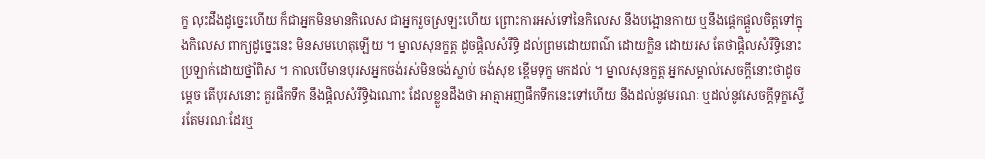ក្ខ លុះដឹងដូច្នេះហើយ ក៏ជាអ្នកមិនមានកិលេស ជាអ្នករួចស្រឡះហើយ ព្រោះការអស់ទៅនៃកិលេស នឹងបង្អោនកាយ ឬនឹងផ្ដេកផ្ដួលចិត្តទៅក្នុងកិលេស ពាក្យដូច្នេះនេះ មិនសមហេតុឡើយ ។ ម្នាលសុនក្ខត្ត ដូចផ្តិលសំរឹទ្ធិ ដល់ព្រមដោយពណ៌ ដោយក្លិន ដោយរស តែថាផ្តិលសំរឹទ្ធិនោះប្រឡាក់ដោយថ្នាំពិស ។ កាលបើមានបុរសអ្នកចង់រស់មិនចង់ស្លាប់ ចង់សុខ ខ្ពើមទុក្ខ មកដល់ ។ ម្នាលសុនក្ខត្ត អ្នកសម្គាល់សេចក្ដីនោះថាដូចម្ដេច តើបុរសនោះ គួរផឹកទឹក នឹងផ្តិលសំរឹទ្ធិឯណោះ ដែលខ្លួនដឹងថា អាត្មាអញផឹកទឹកនេះទៅហើយ នឹងដល់នូវមរណៈ ឬដល់នូវសេចក្ដីទុក្ខស្ទើរតែមរណៈដែរឬ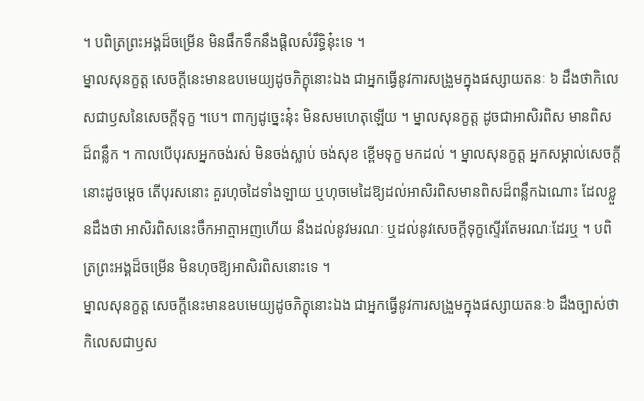។ បពិត្រព្រះអង្គដ៏ចម្រើន មិនផឹកទឹកនឹងផ្តិលសំរឹទ្ធិនុ៎ះទេ ។
ម្នាលសុនក្ខត្ត សេចក្ដីនេះមានឧបមេយ្យដូចភិក្ខុនោះឯង ជាអ្នកធ្វើនូវការសង្រួមក្នុងផស្សាយតនៈ ៦ ដឹងថាកិលេសជាឫសនៃសេចក្ដីទុក្ខ ។បេ។ ពាក្យដូច្នេះនុ៎ះ មិនសមហេតុឡើយ ។ ម្នាលសុនក្ខត្ត ដូចជាអាសិរពិស មានពិសដ៏ពន្លឹក ។ កាលបើបុរសអ្នកចង់រស់ មិនចង់ស្លាប់ ចង់សុខ ខ្ពើមទុក្ខ មកដល់ ។ ម្នាលសុនក្ខត្ត អ្នកសម្គាល់សេចក្ដីនោះដូចម្ដេច តើបុរសនោះ គួរហុចដៃទាំងឡាយ ឬហុចមេដៃឱ្យដល់អាសិរពិសមានពិសដ៏ពន្លឹកឯណោះ ដែលខ្លួនដឹងថា អាសិរពិសនេះចឹកអាត្មាអញហើយ នឹងដល់នូវមរណៈ ឬដល់នូវសេចក្ដីទុក្ខស្ទើរតែមរណៈដែរឬ ។ បពិត្រព្រះអង្គដ៏ចម្រើន មិនហុចឱ្យអាសិរពិសនោះទេ ។
ម្នាលសុនក្ខត្ត សេចក្ដីនេះមានឧបមេយ្យដូចភិក្ខុនោះឯង ជាអ្នកធ្វើនូវការសង្រួមក្នុងផស្សាយតនៈ៦ ដឹងច្បាស់ថា កិលេសជាឫស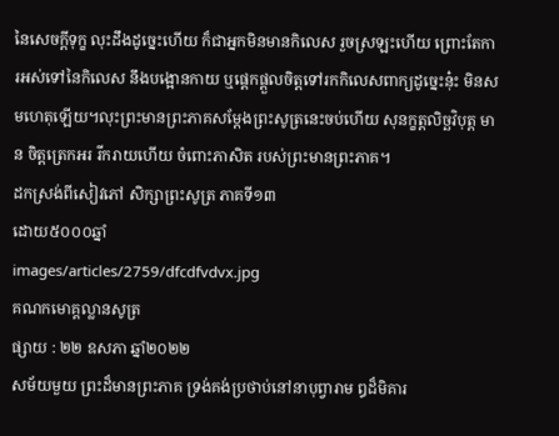នៃសេចក្ដីទុក្ខ លុះដឹងដូច្នេះហើយ ក៏ជាអ្នកមិនមានកិលេស រួចស្រឡះហើយ ព្រោះតែការអស់ទៅនៃកិលេស នឹងបង្អោនកាយ ឬផ្ដេកផ្ដួលចិត្តទៅរកកិលេសពាក្យដូច្នេះនុ៎ះ មិនសមហេតុឡើយ។លុះព្រះមានព្រះភាគសម្ដែងព្រះសូត្រនេះចប់ហើយ សុនក្ខត្តលិច្ឆវិបុត្ត មាន ចិត្តត្រេកអរ រីករាយហើយ ចំពោះភាសិត របស់ព្រះមានព្រះភាគ។
ដកស្រង់ពីសៀវភៅ សិក្សាព្រះសូត្រ ភាគទី១៣
ដោយ៥០០០ឆ្នាំ
images/articles/2759/dfcdfvdvx.jpg
គណកមោគ្គល្លានសូត្រ
ផ្សាយ : ២២ ឧសភា ឆ្នាំ២០២២
សម័យមួយ ព្រះដ៏មានព្រះភាគ ទ្រង់គង់ប្រថាប់នៅនាបុព្វារាម ឰដ៏មិគារ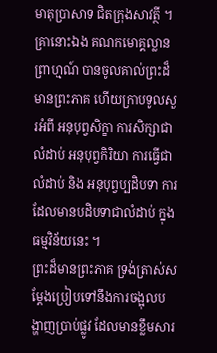មាតុប្រាសាទ ជិតក្រុងសាវត្ថី ។ គ្រានោះឯង គណកមោគ្គល្លានព្រាហ្មណ៍ បានចូលគាល់ព្រះដ៏មានព្រះភាគ ហើយក្រាបទូលសួរអំពី អនុបុព្វសិក្ខា ការសិក្សាជាលំដាប់ អនុបុព្វកិរិយា ការធ្វើជាលំដាប់ និង អនុបុព្វប្បដិបទា ការដែលមានបដិបទាជាលំដាប់ ក្នុងធម្មវិន័យនេះ ។
ព្រះដ៏មានព្រះភាគ ទ្រង់ត្រាស់សម្ដែងប្រៀបទៅនឹងការចង្អុលបង្ហាញប្រាប់ផ្លូវ ដែលមានខ្លឹមសារ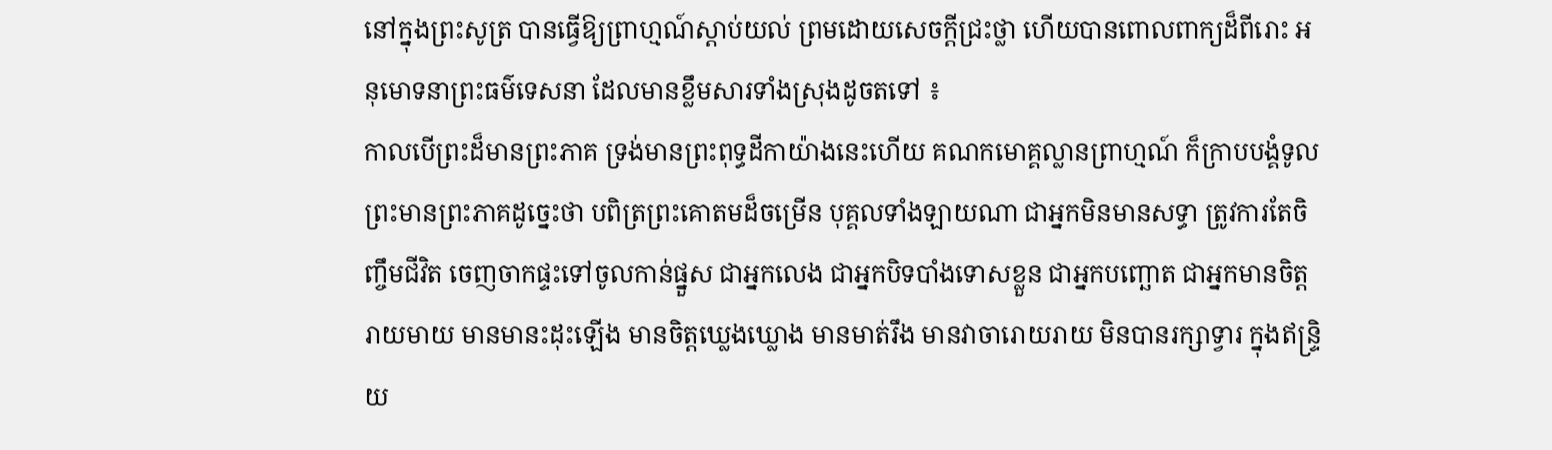នៅក្នុងព្រះសូត្រ បានធ្វើឱ្យព្រាហ្មណ៍ស្ដាប់យល់ ព្រមដោយសេចក្ដីជ្រះថ្លា ហើយបានពោលពាក្យដ៏ពីរោះ អនុមោទនាព្រះធម៌ទេសនា ដែលមានខ្លឹមសារទាំងស្រុងដូចតទៅ ៖
កាលបើព្រះដ៏មានព្រះភាគ ទ្រង់មានព្រះពុទ្ធដីកាយ៉ាងនេះហើយ គណកមោគ្គល្លានព្រាហ្មណ៍ ក៏ក្រាបបង្គំទូលព្រះមានព្រះភាគដូច្នេះថា បពិត្រព្រះគោតមដ៏ចម្រើន បុគ្គលទាំងឡាយណា ជាអ្នកមិនមានសទ្ធា ត្រូវការតែចិញ្ចឹមជីវិត ចេញចាកផ្ទះទៅចូលកាន់ផ្នួស ជាអ្នកលេង ជាអ្នកបិទបាំងទោសខ្លួន ជាអ្នកបញ្ឆោត ជាអ្នកមានចិត្តរាយមាយ មានមានះដុះឡើង មានចិត្តឃ្លេងឃ្លោង មានមាត់រឹង មានវាចារោយរាយ មិនបានរក្សាទ្វារ ក្នុងឥន្ទ្រិយ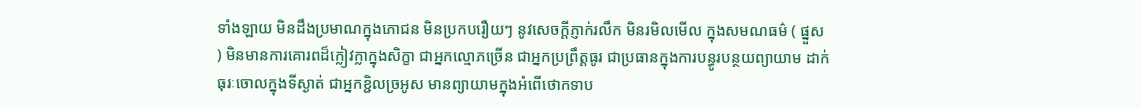ទាំងឡាយ មិនដឹងប្រមាណក្នុងភោជន មិនប្រកបរឿយៗ នូវសេចក្ដីភ្ញាក់រលឹក មិនរមិលមើល ក្នុងសមណធម៌ ( ផ្នួស ) មិនមានការគោរពដ៏ក្លៀវក្លាក្នុងសិក្ខា ជាអ្នកល្មោភច្រើន ជាអ្នកប្រព្រឹត្តធូរ ជាប្រធានក្នុងការបន្ធូរបន្ថយព្យាយាម ដាក់ធុរៈចោលក្នុងទីស្ងាត់ ជាអ្នកខ្ជិលច្រអូស មានព្យាយាមក្នុងអំពើថោកទាប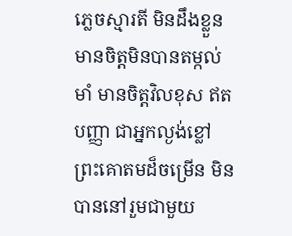ភ្លេចស្មារតី មិនដឹងខ្លួន មានចិត្តមិនបានតម្កល់មាំ មានចិត្តវិលខុស ឥតបញ្ញា ជាអ្នកល្ងង់ខ្លៅ ព្រះគោតមដ៏ចម្រើន មិនបាននៅរួមជាមួយ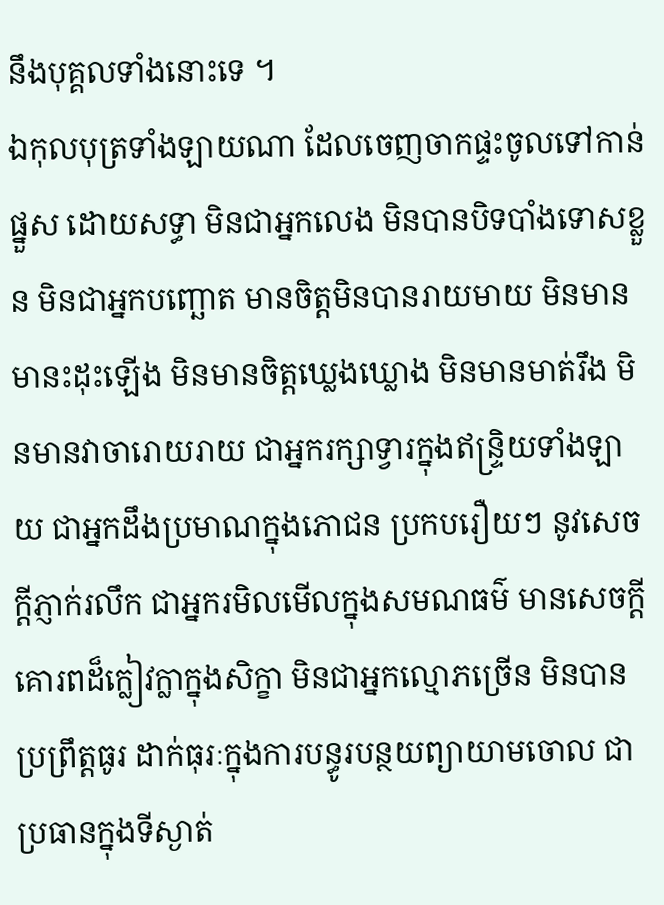នឹងបុគ្គលទាំងនោះទេ ។
ឯកុលបុត្រទាំងឡាយណា ដែលចេញចាកផ្ទះចូលទៅកាន់ផ្នួស ដោយសទ្ធា មិនជាអ្នកលេង មិនបានបិទបាំងទោសខ្លួន មិនជាអ្នកបញ្ឆោត មានចិត្តមិនបានរាយមាយ មិនមានមានះដុះឡើង មិនមានចិត្តឃ្លេងឃ្លោង មិនមានមាត់រឹង មិនមានវាចារោយរាយ ជាអ្នករក្សាទ្វារក្នុងឥន្ទ្រិយទាំងឡាយ ជាអ្នកដឹងប្រមាណក្នុងភោជន ប្រកបរឿយៗ នូវសេចក្ដីភ្ញាក់រលឹក ជាអ្នករមិលមើលក្នុងសមណធម៌ មានសេចក្ដីគោរពដ៏ក្លៀវក្លាក្នុងសិក្ខា មិនជាអ្នកល្មោភច្រើន មិនបានប្រព្រឹត្តធូរ ដាក់ធុរៈក្នុងការបន្ធូរបន្ថយព្យាយាមចោល ជាប្រធានក្នុងទីស្ងាត់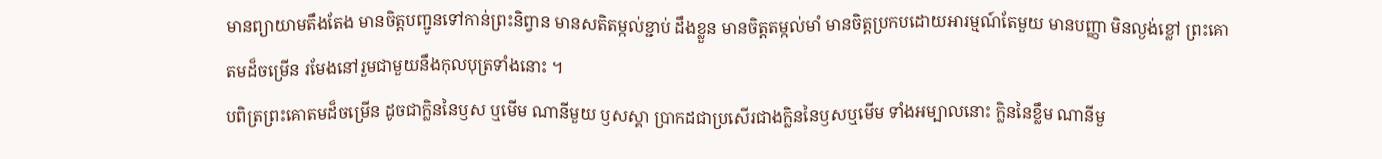មានព្យាយាមតឹងតែង មានចិត្តបញ្ជូនទៅកាន់ព្រះនិព្វាន មានសតិតម្កល់ខ្ជាប់ ដឹងខ្លួន មានចិត្តតម្កល់មាំ មានចិត្តប្រកបដោយអារម្មណ៍តែមួយ មានបញ្ញា មិនល្ងង់ខ្លៅ ព្រះគោតមដ៏ចម្រើន រមែងនៅរួមជាមួយនឹងកុលបុត្រទាំងនោះ ។
បពិត្រព្រះគោតមដ៏ចម្រើន ដូចជាក្លិននៃឫស ឬមើម ណានីមួយ ឫសស្គា ប្រាកដជាប្រសើរជាងក្លិននៃឫសឬមើម ទាំងអម្បាលនោះ ក្លិននៃខ្លឹម ណានីមួ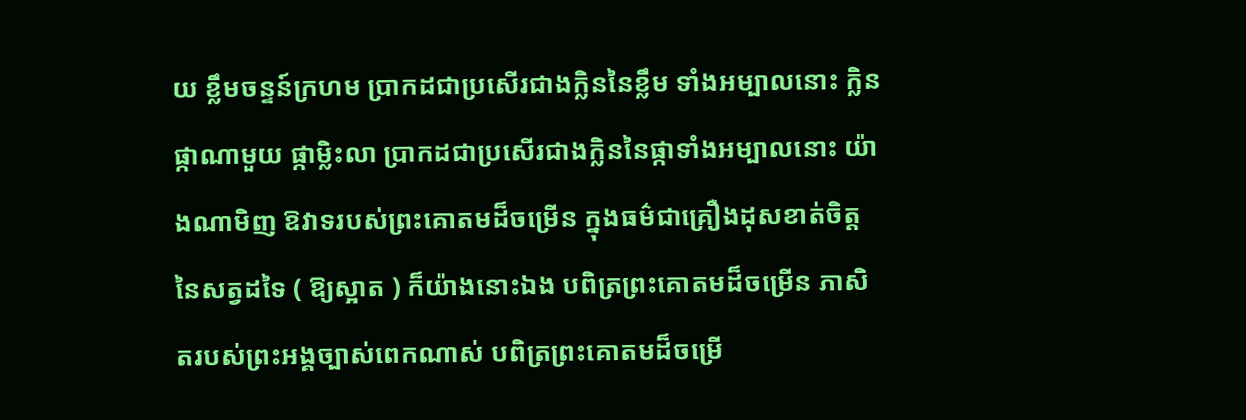យ ខ្លឹមចន្ទន៍ក្រហម ប្រាកដជាប្រសើរជាងក្លិននៃខ្លឹម ទាំងអម្បាលនោះ ក្លិនផ្កាណាមួយ ផ្កាម្លិះលា ប្រាកដជាប្រសើរជាងក្លិននៃផ្កាទាំងអម្បាលនោះ យ៉ាងណាមិញ ឱវាទរបស់ព្រះគោតមដ៏ចម្រើន ក្នុងធម៌ជាគ្រឿងដុសខាត់ចិត្តនៃសត្វដទៃ ( ឱ្យស្អាត ) ក៏យ៉ាងនោះឯង បពិត្រព្រះគោតមដ៏ចម្រើន ភាសិតរបស់ព្រះអង្គច្បាស់ពេកណាស់ បពិត្រព្រះគោតមដ៏ចម្រើ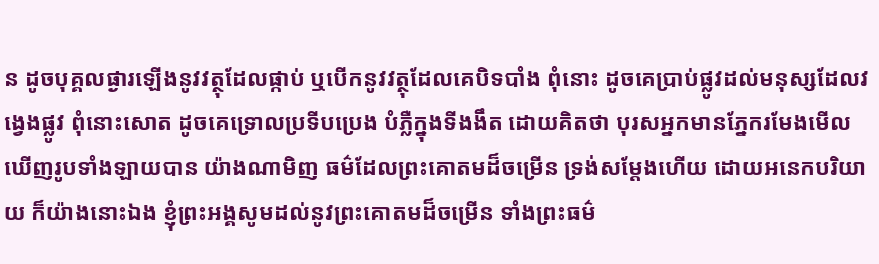ន ដូចបុគ្គលផ្ងារឡើងនូវវត្ថុដែលផ្កាប់ ឬបើកនូវវត្ថុដែលគេបិទបាំង ពុំនោះ ដូចគេប្រាប់ផ្លូវដល់មនុស្សដែលវង្វេងផ្លូវ ពុំនោះសោត ដូចគេទ្រោលប្រទីបប្រេង បំភ្លឺក្នុងទីងងឹត ដោយគិតថា បុរសអ្នកមានភ្នែករមែងមើលឃើញរូបទាំងឡាយបាន យ៉ាងណាមិញ ធម៌ដែលព្រះគោតមដ៏ចម្រើន ទ្រង់សម្ដែងហើយ ដោយអនេកបរិយាយ ក៏យ៉ាងនោះឯង ខ្ញុំព្រះអង្គសូមដល់នូវព្រះគោតមដ៏ចម្រើន ទាំងព្រះធម៌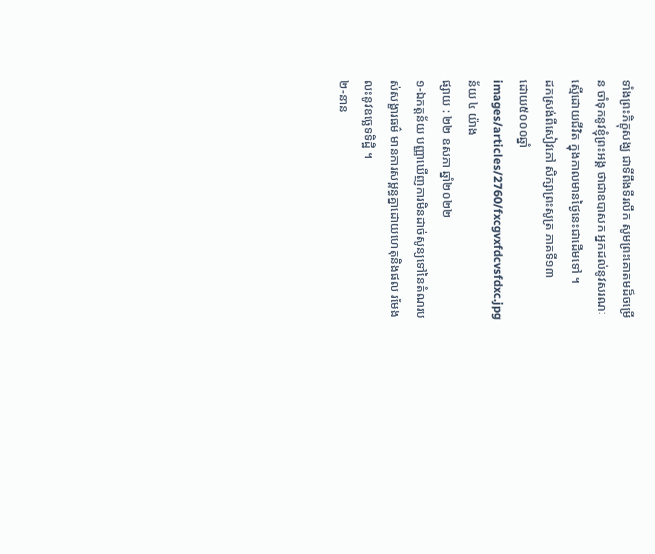ទាំងព្រះភិក្ខុសង្ឃ ជាទីពឹងទីរលឹក សូមព្រះគោតមដ៏ចម្រើន ចាំទុកនូវខ្ញុំព្រះអង្គ ថាជាឧបាសក អ្នកដល់នូវសរណៈ ស្មើដោយជីវិត ក្នុងកាលមានថ្ងៃនេះជាដើមទៅ ។
ដកស្រង់ពីសៀវភៅ សិក្សាព្រះសូត្រ ភាគទី១៣
ដោយ៥០០០ឆ្នាំ
images/articles/2760/fxcgvxfdcvsfdxc.jpg
ន័យ ៤ យ៉ាង
ផ្សាយ : ២២ ឧសភា ឆ្នាំ២០២២
១-ឯកត្តន័យ បញ្ញាឃើញការមិនដាច់សូន្យទៅនៃតំណរបស់សង្ខារធម៌ មានការសម្ពន្ធគ្នាដោយហេតុនិងផល រមែងលះនូវឧច្ឆេទទិដ្ឋិ ។
២-នាន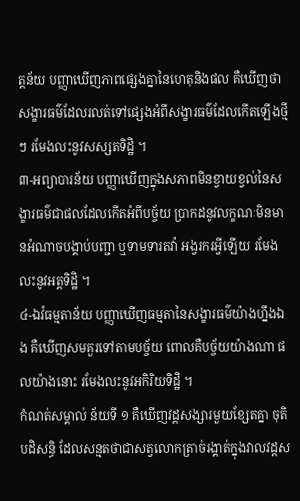ត្តន័យ បញ្ញាឃើញភាពផ្សេងគ្នានៃហេតុនិងផល គឺឃើញថា សង្ខារធម៌ដែលរលត់ទៅផ្សេងអំពីសង្ខារធម៌ដែលកើតឡើងថ្មីៗ រមែងលះនូវសស្សតទិដ្ឋិ ។
៣-អព្យាបារន័យ បញ្ញាឃើញក្នុងសភាពមិនខ្វាយខ្វល់នៃសង្ខារធម៌ជាផលដែលកើតអំពីបច្ច័យ ប្រាកដនូវលក្ខណៈមិនមានអំណាចបង្គាប់បញ្ជា ឬទាមទារតវ៉ា អង្វរករអ្វីឡើយ រមែងលះនូវអត្តទិដ្ឋិ ។
៤-ឯវំធម្មតាន័យ បញ្ញាឃើញធម្មតានៃសង្ខារធម៌យ៉ាងហ្នឹងឯង គឺឃើញសមគួរទៅតាមបច្ច័យ ពោលគឺបច្ច័យយ៉ាងណា ផលយ៉ាងនោះ រមែងលះនូវអកិរិយទិដ្ឋិ ។
កំណត់សម្គាល់ ន័យទី ១ គឺឃើញវដ្ដសង្សារមួយខ្សែតគ្នា ចុតិ បដិសន្ធិ ដែលសន្មតថាជាសត្វលោកត្រាច់រង្គាត់ក្នុងវាលវដ្ដស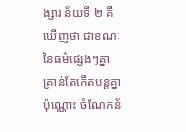ង្សារ ន័យទី ២ គឺឃើញថា ជាខណៈនៃធម៌ផ្សេងៗគ្នា គ្រាន់តែកើតបន្តគ្នាប៉ុណ្ណោះ ចំណែកន័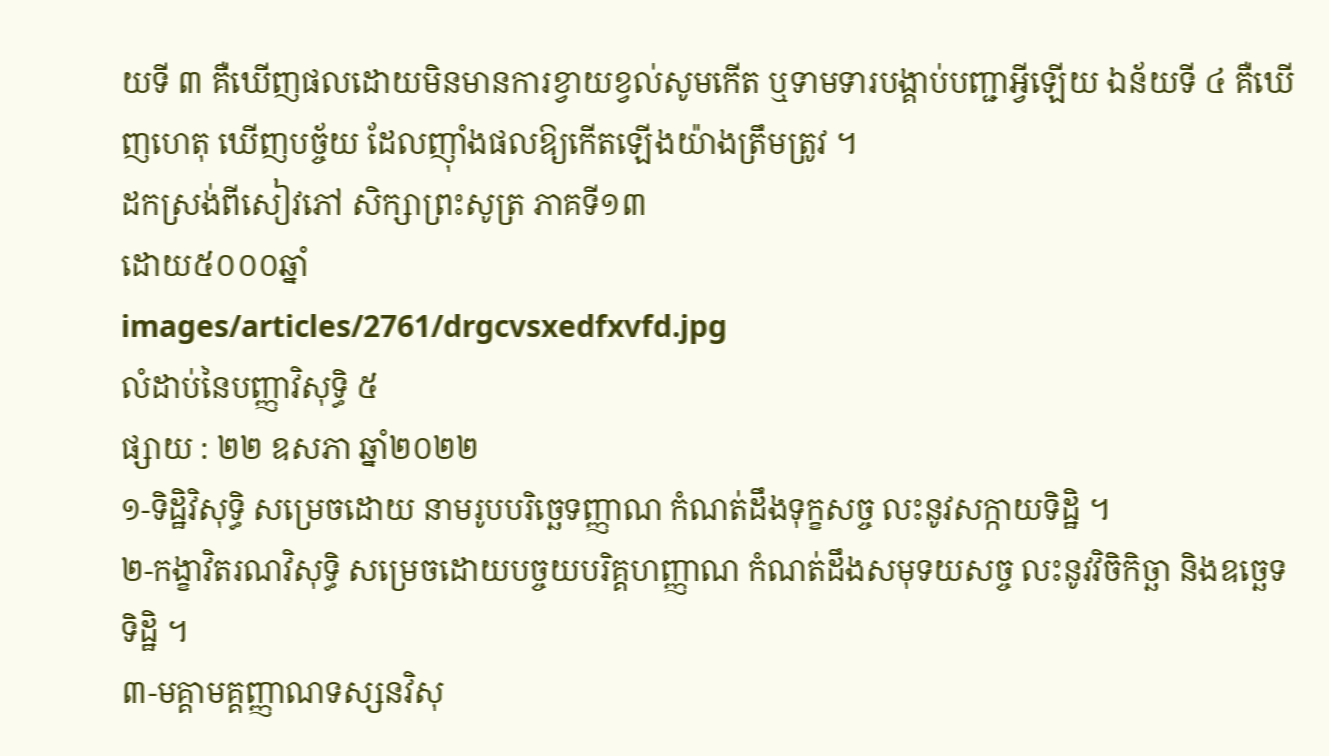យទី ៣ គឺឃើញផលដោយមិនមានការខ្វាយខ្វល់សូមកើត ឬទាមទារបង្គាប់បញ្ជាអ្វីឡើយ ឯន័យទី ៤ គឺឃើញហេតុ ឃើញបច្ច័យ ដែលញ៉ាំងផលឱ្យកើតឡើងយ៉ាងត្រឹមត្រូវ ។
ដកស្រង់ពីសៀវភៅ សិក្សាព្រះសូត្រ ភាគទី១៣
ដោយ៥០០០ឆ្នាំ
images/articles/2761/drgcvsxedfxvfd.jpg
លំដាប់នៃបញ្ញាវិសុទ្ធិ ៥
ផ្សាយ : ២២ ឧសភា ឆ្នាំ២០២២
១-ទិដ្ឋិវិសុទ្ធិ សម្រេចដោយ នាមរូបបរិច្ឆេទញ្ញាណ កំណត់ដឹងទុក្ខសច្ច លះនូវសក្កាយទិដ្ឋិ ។
២-កង្ខាវិតរណវិសុទ្ធិ សម្រេចដោយបច្ចយបរិគ្គហញ្ញាណ កំណត់ដឹងសមុទយសច្ច លះនូវវិចិកិច្ឆា និងឧច្ឆេទទិដ្ឋិ ។
៣-មគ្គាមគ្គញ្ញាណទស្សនវិសុ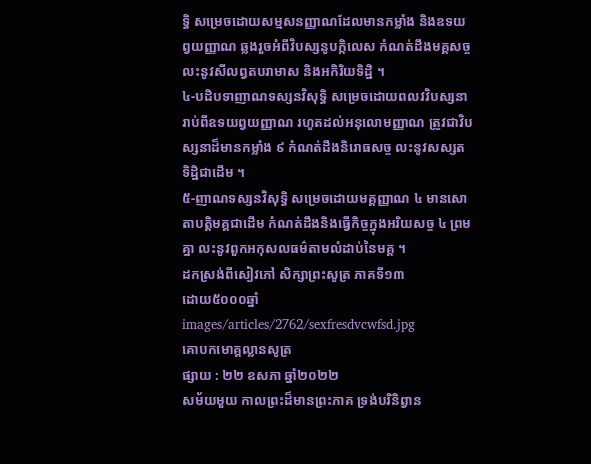ទ្ធិ សម្រេចដោយសម្មសនញ្ញាណដែលមានកម្លាំង និងឧទយព្វយញ្ញាណ ឆ្លងរួចអំពីវិបស្សនូបក្កិលេស កំណត់ដឹងមគ្គសច្ច លះនូវសីលព្វតបរាមាស និងអកិរិយទិដ្ឋិ ។
៤-បដិបទាញាណទស្សនវិសុទ្ធិ សម្រេចដោយពលវវិបស្សនា រាប់ពីឧទយព្វយញ្ញាណ រហូតដល់អនុលោមញ្ញាណ ត្រូវជាវិបស្សនាដ៏មានកម្លាំង ៩ កំណត់ដឹងនិរោធសច្ច លះនូវសស្សតទិដ្ឋិជាដើម ។
៥-ញាណទស្សនវិសុទ្ធិ សម្រេចដោយមគ្គញ្ញាណ ៤ មានសោតាបត្តិមគ្គជាដើម កំណត់ដឹងនិងធ្វើកិច្ចក្នុងអរិយសច្ច ៤ ព្រមគ្នា លះនូវពួកអកុសលធម៌តាមលំដាប់នៃមគ្គ ។
ដកស្រង់ពីសៀវភៅ សិក្សាព្រះសូត្រ ភាគទី១៣
ដោយ៥០០០ឆ្នាំ
images/articles/2762/sexfresdvcwfsd.jpg
គោបកមោគ្គល្លានសូត្រ
ផ្សាយ : ២២ ឧសភា ឆ្នាំ២០២២
សម័យមួយ កាលព្រះដ៏មានព្រះភាគ ទ្រង់បរិនិព្វាន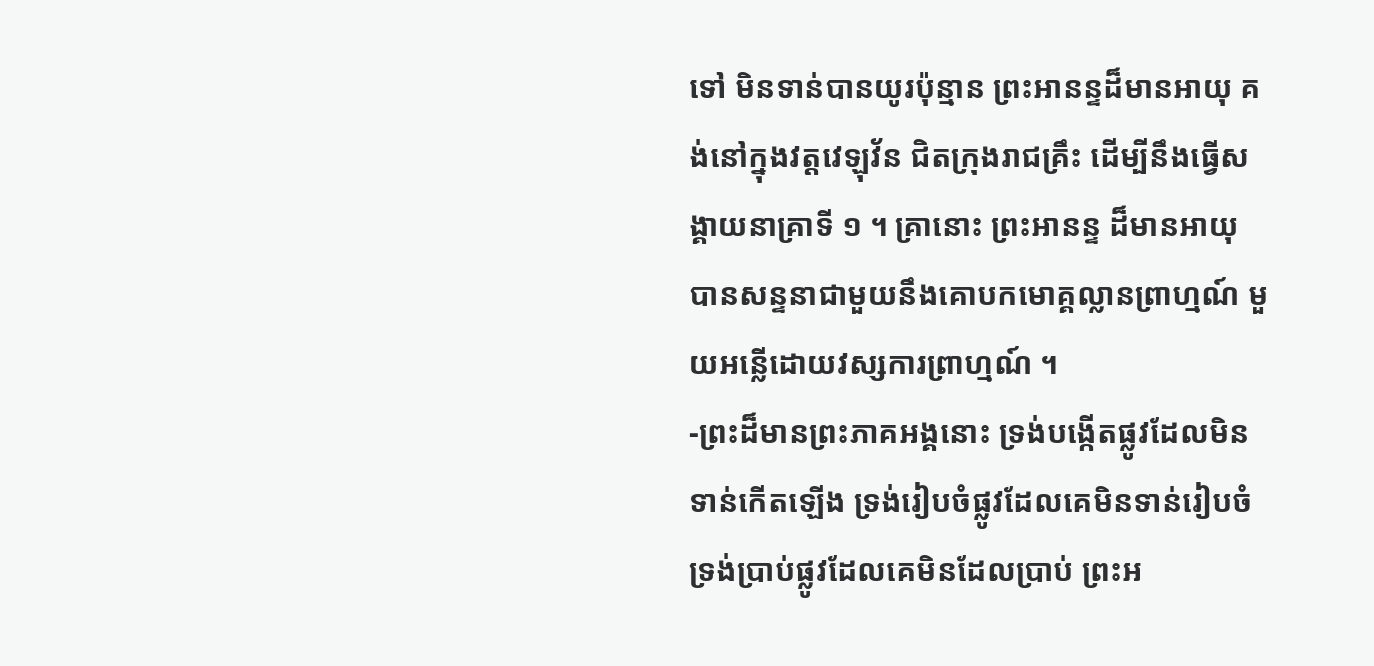ទៅ មិនទាន់បានយូរប៉ុន្មាន ព្រះអានន្ទដ៏មានអាយុ គង់នៅក្នុងវត្តវេឡុវ័ន ជិតក្រុងរាជគ្រឹះ ដើម្បីនឹងធ្វើសង្គាយនាគ្រាទី ១ ។ គ្រានោះ ព្រះអានន្ទ ដ៏មានអាយុ បានសន្ទនាជាមួយនឹងគោបកមោគ្គល្លានព្រាហ្មណ៍ មួយអន្លើដោយវស្សការព្រាហ្មណ៍ ។
-ព្រះដ៏មានព្រះភាគអង្គនោះ ទ្រង់បង្កើតផ្លូវដែលមិនទាន់កើតឡើង ទ្រង់រៀបចំផ្លូវដែលគេមិនទាន់រៀបចំ ទ្រង់ប្រាប់ផ្លូវដែលគេមិនដែលប្រាប់ ព្រះអ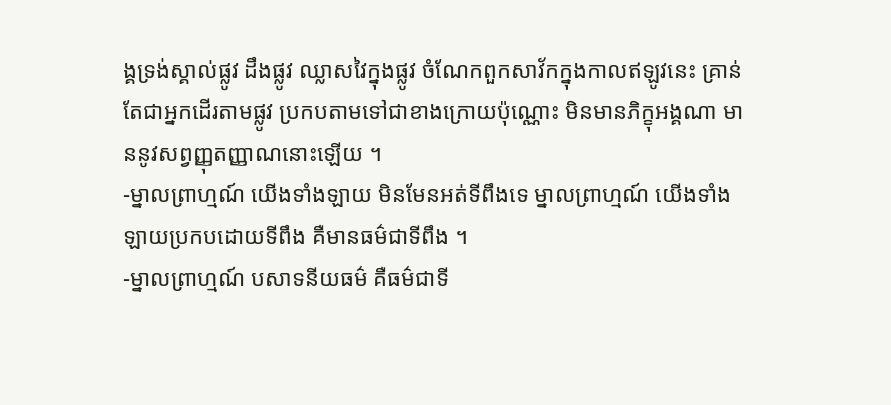ង្គទ្រង់ស្គាល់ផ្លូវ ដឹងផ្លូវ ឈ្លាសវៃក្នុងផ្លូវ ចំណែកពួកសាវ័កក្នុងកាលឥឡូវនេះ គ្រាន់តែជាអ្នកដើរតាមផ្លូវ ប្រកបតាមទៅជាខាងក្រោយប៉ុណ្ណោះ មិនមានភិក្ខុអង្គណា មាននូវសព្វញ្ញុតញ្ញាណនោះឡើយ ។
-ម្នាលព្រាហ្មណ៍ យើងទាំងឡាយ មិនមែនអត់ទីពឹងទេ ម្នាលព្រាហ្មណ៍ យើងទាំងឡាយប្រកបដោយទីពឹង គឺមានធម៌ជាទីពឹង ។
-ម្នាលព្រាហ្មណ៍ បសាទនីយធម៌ គឺធម៌ជាទី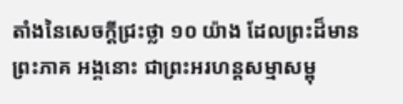តាំងនៃសេចក្ដីជ្រះថ្លា ១០ យ៉ាង ដែលព្រះដ៏មានព្រះភាគ អង្គនោះ ជាព្រះអរហន្តសម្មាសម្ពុ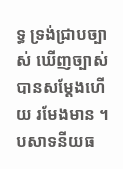ទ្ធ ទ្រង់ជ្រាបច្បាស់ ឃើញច្បាស់ បានសម្ដែងហើយ រមែងមាន ។ បសាទនីយធ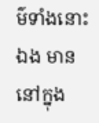ម៌ទាំងនោះឯង មាននៅក្នុង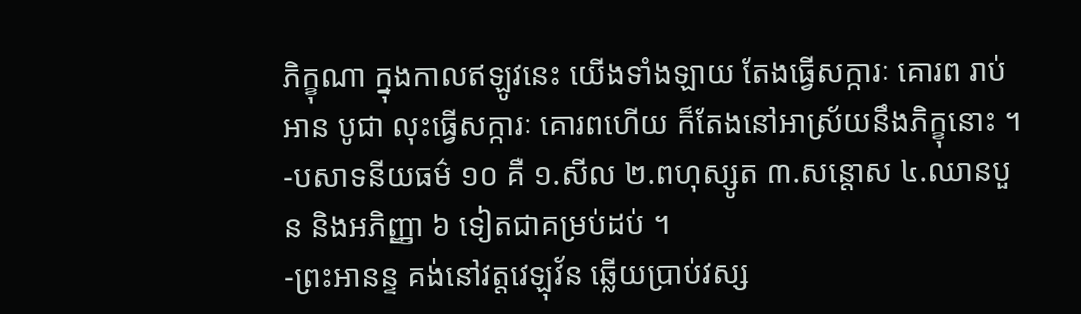ភិក្ខុណា ក្នុងកាលឥឡូវនេះ យើងទាំងឡាយ តែងធ្វើសក្ការៈ គោរព រាប់អាន បូជា លុះធ្វើសក្ការៈ គោរពហើយ ក៏តែងនៅអាស្រ័យនឹងភិក្ខុនោះ ។
-បសាទនីយធម៌ ១០ គឺ ១.សីល ២.ពហុស្សូត ៣.សន្តោស ៤.ឈានបួន និងអភិញ្ញា ៦ ទៀតជាគម្រប់ដប់ ។
-ព្រះអានន្ទ គង់នៅវត្តវេឡុវ័ន ឆ្លើយប្រាប់វស្ស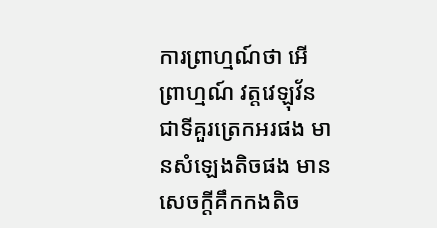ការព្រាហ្មណ៍ថា អើ ព្រាហ្មណ៍ វត្តវេឡុវ័ន ជាទីគួរត្រេកអរផង មានសំឡេងតិចផង មានសេចក្ដីគឹកកងតិច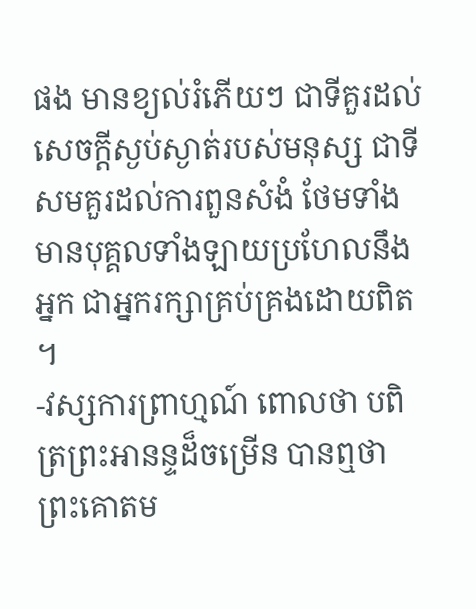ផង មានខ្យល់រំភើយៗ ជាទីគួរដល់សេចក្ដីស្ងប់ស្ងាត់របស់មនុស្ស ជាទីសមគួរដល់ការពួនសំងំ ថែមទាំងមានបុគ្គលទាំងឡាយប្រហែលនឹងអ្នក ជាអ្នករក្សាគ្រប់គ្រងដោយពិត ។
-វស្សការព្រាហ្មណ៍ ពោលថា បពិត្រព្រះអានន្ទដ៏ចម្រើន បានឮថា ព្រះគោតម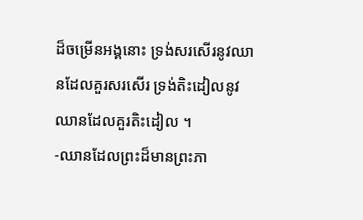ដ៏ចម្រើនអង្គនោះ ទ្រង់សរសើរនូវឈានដែលគួរសរសើរ ទ្រង់តិះដៀលនូវឈានដែលគួរតិះដៀល ។
-ឈានដែលព្រះដ៏មានព្រះភា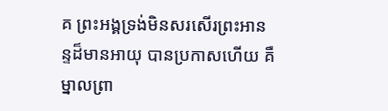គ ព្រះអង្គទ្រង់មិនសរសើរព្រះអានន្ទដ៏មានអាយុ បានប្រកាសហើយ គឺ ម្នាលព្រា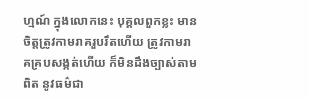ហ្មណ៍ ក្នុងលោកនេះ បុគ្គលពួកខ្លះ មានចិត្តត្រូវកាមរាគរួបរឹតហើយ ត្រូវកាមរាគគ្របសង្កត់ហើយ ក៏មិនដឹងច្បាស់តាមពិត នូវធម៌ជា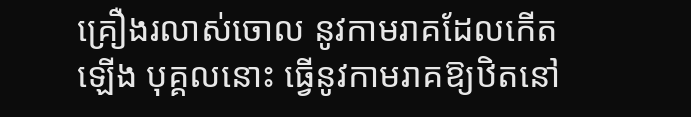គ្រឿងរលាស់ចោល នូវកាមរាគដែលកើតឡើង បុគ្គលនោះ ធ្វើនូវកាមរាគឱ្យឋិតនៅ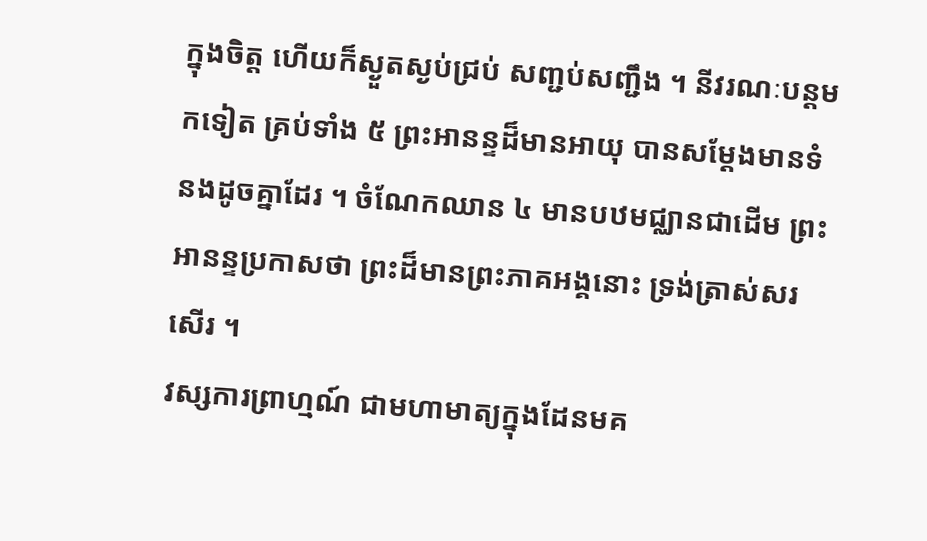ក្នុងចិត្ត ហើយក៏ស្ងួតស្ងប់ជ្រប់ សញ្ជប់សញ្ជឹង ។ នីវរណៈបន្តមកទៀត គ្រប់ទាំង ៥ ព្រះអានន្ទដ៏មានអាយុ បានសម្ដែងមានទំនងដូចគ្នាដែរ ។ ចំណែកឈាន ៤ មានបឋមជ្ឈានជាដើម ព្រះអានន្ទប្រកាសថា ព្រះដ៏មានព្រះភាគអង្គនោះ ទ្រង់ត្រាស់សរសើរ ។
វស្សការព្រាហ្មណ៍ ជាមហាមាត្យក្នុងដែនមគ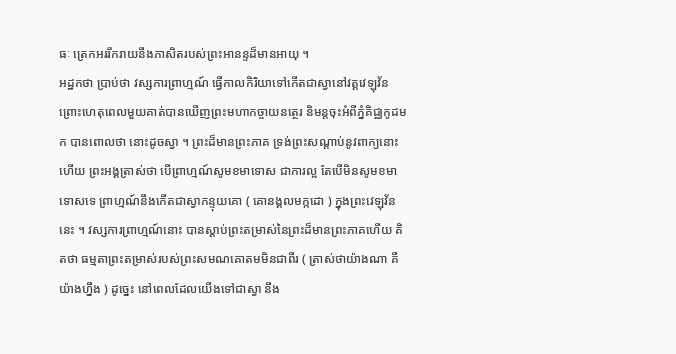ធៈ ត្រេកអររីករាយនឹងភាសិតរបស់ព្រះអានន្ទដ៏មានអាយុ ។
អដ្ឋកថា ប្រាប់ថា វស្សការព្រាហ្មណ៍ ធ្វើកាលកិរិយាទៅកើតជាស្វានៅវត្តវេឡុវ័ន ព្រោះហេតុពេលមួយគាត់បានឃើញព្រះមហាកច្ចាយនត្ថេរ និមន្តចុះអំពីភ្នំគិជ្ឈកូដមក បានពោលថា នោះដូចស្វា ។ ព្រះដ៏មានព្រះភាគ ទ្រង់ព្រះសណ្ដាប់នូវពាក្យនោះហើយ ព្រះអង្គត្រាស់ថា បើព្រាហ្មណ៍សូមខមាទោស ជាការល្អ តែបើមិនសូមខមាទោសទេ ព្រាហ្មណ៍នឹងកើតជាស្វាកន្ទុយគោ ( គោនង្គលមក្កដោ ) ក្នុងព្រះវេឡុវ័ននេះ ។ វស្សការព្រាហ្មណ៍នោះ បានស្ដាប់ព្រះតម្រាស់នៃព្រះដ៏មានព្រះភាគហើយ គិតថា ធម្មតាព្រះតម្រាស់របស់ព្រះសមណគោតមមិនជាពីរ ( ត្រាស់ថាយ៉ាងណា គឺយ៉ាងហ្នឹង ) ដូច្នេះ នៅពេលដែលយើងទៅជាស្វា នឹង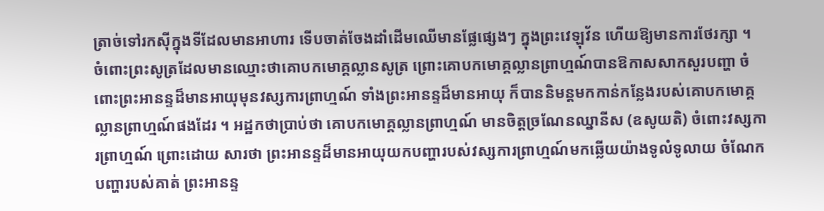ត្រាច់ទៅរកស៊ីក្នុងទីដែលមានអាហារ ទើបចាត់ចែងដាំដើមឈើមានផ្លែផ្សេងៗ ក្នុងព្រះវេឡុវ័ន ហើយឱ្យមានការថែរក្សា ។
ចំពោះព្រះសូត្រដែលមានឈ្មោះថាគោបកមោគ្គល្លានសូត្រ ព្រោះគោបកមោគ្គល្លានព្រាហ្មណ៍បានឱកាសសាកសួរបញ្ហា ចំពោះព្រះអានន្ទដ៏មានអាយុមុនវស្សការព្រាហ្មណ៍ ទាំងព្រះអានន្ទដ៏មានអាយុ ក៏បាននិមន្តមកកាន់កន្លែងរបស់គោបកមោគ្គល្លានព្រាហ្មណ៍ផងដែរ ។ អដ្ឋកថាប្រាប់ថា គោបកមោគ្គល្លានព្រាហ្មណ៍ មានចិត្តច្រណែនឈ្នានីស (ឧសូយតិ) ចំពោះវស្សការព្រាហ្មណ៍ ព្រោះដោយ សារថា ព្រះអានន្ទដ៏មានអាយុយកបញ្ហារបស់វស្សការព្រាហ្មណ៍មកឆ្លើយយ៉ាងទូលំទូលាយ ចំណែកបញ្ហារបស់គាត់ ព្រះអានន្ទ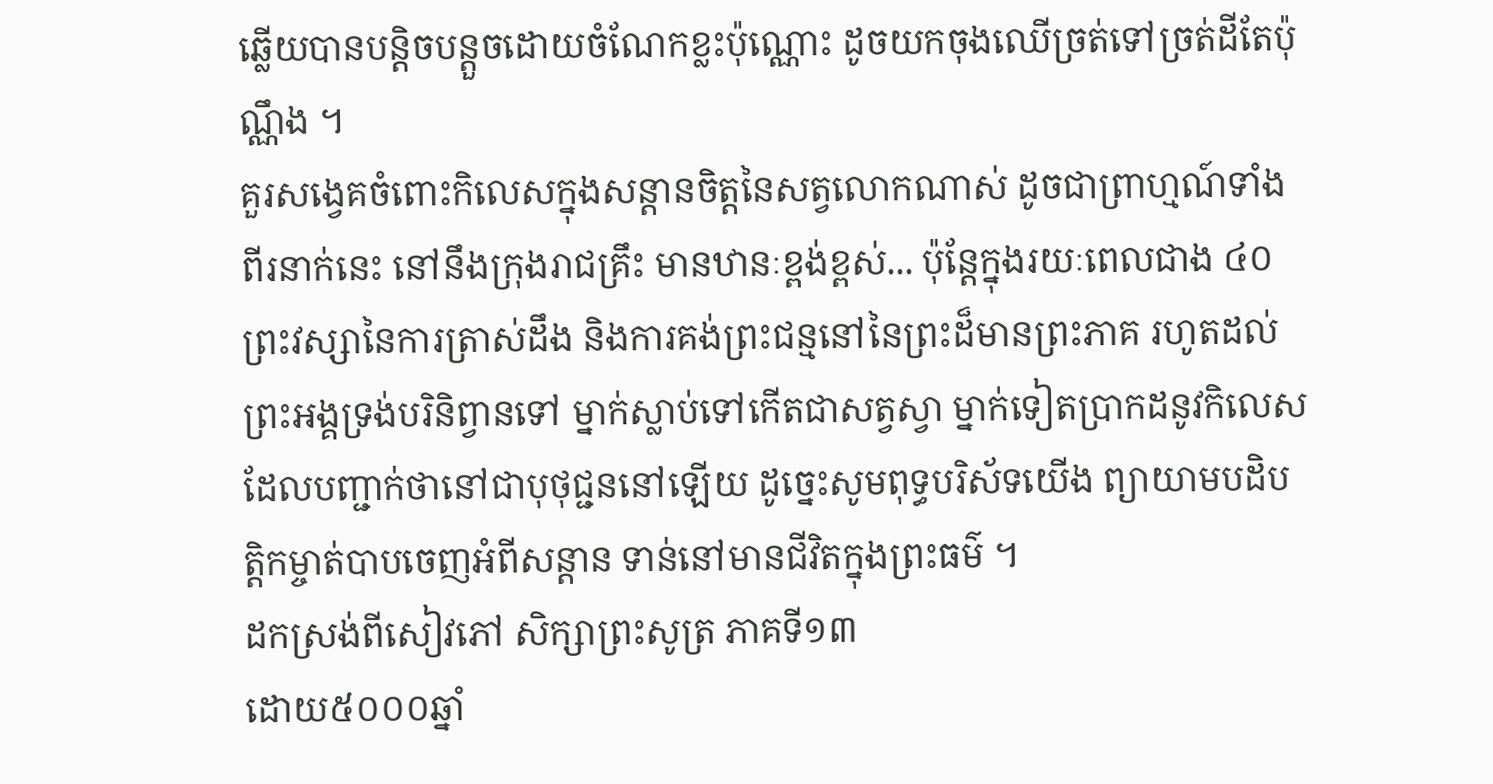ឆ្លើយបានបន្តិចបន្តួចដោយចំណែកខ្លះប៉ុណ្ណោះ ដូចយកចុងឈើច្រត់ទៅច្រត់ដីតែប៉ុណ្ណឹង ។
គួរសង្វេគចំពោះកិលេសក្នុងសន្ដានចិត្តនៃសត្វលោកណាស់ ដូចជាព្រាហ្មណ៍ទាំងពីរនាក់នេះ នៅនឹងក្រុងរាជគ្រឹះ មានឋានៈខ្ពង់ខ្ពស់... ប៉ុន្តែក្នុងរយៈពេលជាង ៤០ ព្រះវស្សានៃការត្រាស់ដឹង និងការគង់ព្រះជន្មនៅនៃព្រះដ៏មានព្រះភាគ រហូតដល់ព្រះអង្គទ្រង់បរិនិព្វានទៅ ម្នាក់ស្លាប់ទៅកើតជាសត្វស្វា ម្នាក់ទៀតប្រាកដនូវកិលេសដែលបញ្ជាក់ថានៅជាបុថុជ្ជននៅឡើយ ដូច្នេះសូមពុទ្ធបរិស័ទយើង ព្យាយាមបដិបត្តិកម្ចាត់បាបចេញអំពីសន្ដាន ទាន់នៅមានជីវិតក្នុងព្រះធម៌ ។
ដកស្រង់ពីសៀវភៅ សិក្សាព្រះសូត្រ ភាគទី១៣
ដោយ៥០០០ឆ្នាំ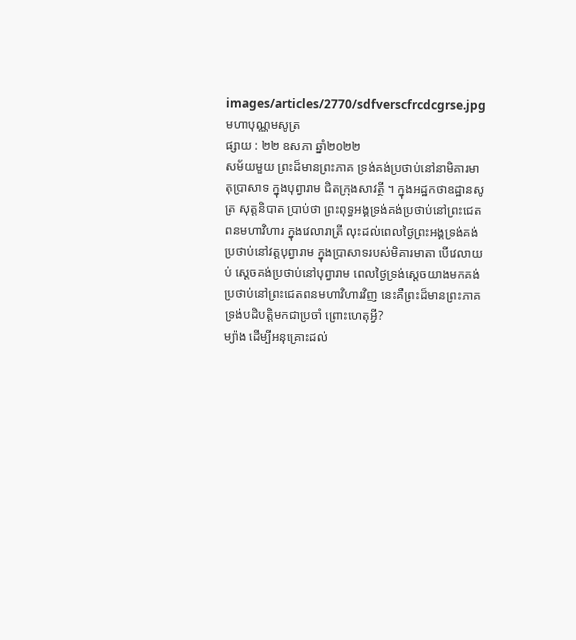images/articles/2770/sdfverscfrcdcgrse.jpg
មហាបុណ្ណមសូត្រ
ផ្សាយ : ២២ ឧសភា ឆ្នាំ២០២២
សម័យមួយ ព្រះដ៏មានព្រះភាគ ទ្រង់គង់ប្រថាប់នៅនាមិគារមាតុប្រាសាទ ក្នុងបុព្វារាម ជិតក្រុងសាវត្ថី ។ ក្នុងអដ្ឋកថាឧដ្ឋានសូត្រ សុត្តនិបាត ប្រាប់ថា ព្រះពុទ្ធអង្គទ្រង់គង់ប្រថាប់នៅព្រះជេតពនមហាវិហារ ក្នុងវេលារាត្រី លុះដល់ពេលថ្ងៃព្រះអង្គទ្រង់គង់ប្រថាប់នៅវត្តបុព្វារាម ក្នុងប្រាសាទរបស់មិគារមាតា បើវេលាយប់ ស្ដេចគង់ប្រថាប់នៅបុព្វារាម ពេលថ្ងៃទ្រង់ស្ដេចយាងមកគង់ប្រថាប់នៅព្រះជេតពនមហាវិហារវិញ នេះគឺព្រះដ៏មានព្រះភាគទ្រង់បដិបត្តិមកជាប្រចាំ ព្រោះហេតុអ្វី?
ម្យ៉ាង ដើម្បីអនុគ្រោះដល់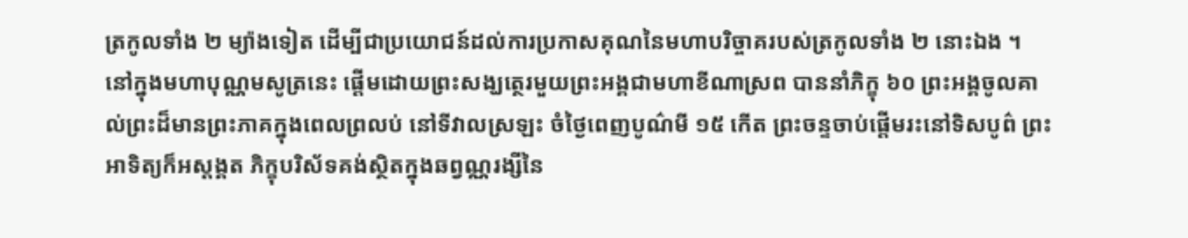ត្រកូលទាំង ២ ម្យ៉ាងទៀត ដើម្បីជាប្រយោជន៍ដល់ការប្រកាសគុណនៃមហាបរិច្ចាគរបស់ត្រកូលទាំង ២ នោះឯង ។
នៅក្នុងមហាបុណ្ណមសូត្រនេះ ផ្ដើមដោយព្រះសង្ឃត្ថេរមួយព្រះអង្គជាមហាខីណាស្រព បាននាំភិក្ខុ ៦០ ព្រះអង្គចូលគាល់ព្រះដ៏មានព្រះភាគក្នុងពេលព្រលប់ នៅទីវាលស្រឡះ ចំថ្ងៃពេញបូណ៌មី ១៥ កើត ព្រះចន្ទចាប់ផ្ដើមរះនៅទិសបូព៌ ព្រះអាទិត្យក៏អស្ដង្គត ភិក្ខុបរិស័ទគង់ស្ថិតក្នុងឆព្វណ្ណរង្សីនៃ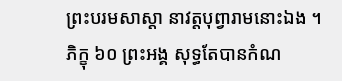ព្រះបរមសាស្ដា នាវត្តបុព្វារាមនោះឯង ។
ភិក្ខុ ៦០ ព្រះអង្គ សុទ្ធតែបានកំណ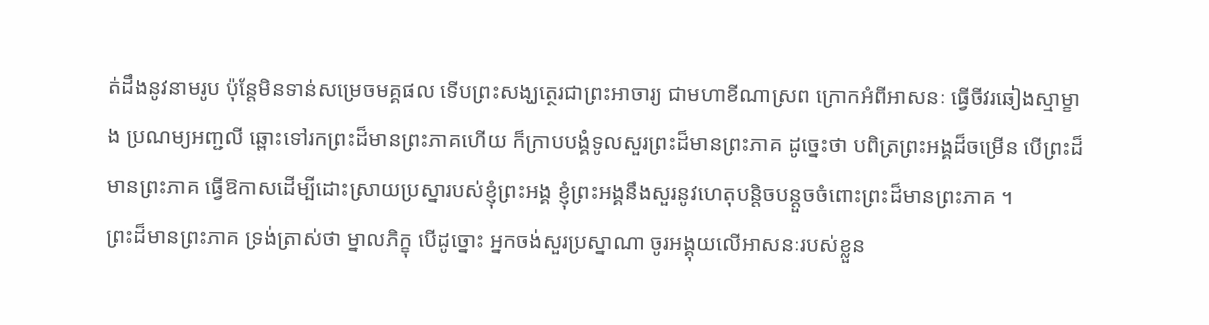ត់ដឹងនូវនាមរូប ប៉ុន្តែមិនទាន់សម្រេចមគ្គផល ទើបព្រះសង្ឃត្ថេរជាព្រះអាចារ្យ ជាមហាខីណាស្រព ក្រោកអំពីអាសនៈ ធ្វើចីវរឆៀងស្មាម្ខាង ប្រណម្យអញ្ជលី ឆ្ពោះទៅរកព្រះដ៏មានព្រះភាគហើយ ក៏ក្រាបបង្គំទូលសួរព្រះដ៏មានព្រះភាគ ដូច្នេះថា បពិត្រព្រះអង្គដ៏ចម្រើន បើព្រះដ៏មានព្រះភាគ ធ្វើឱកាសដើម្បីដោះស្រាយប្រស្នារបស់ខ្ញុំព្រះអង្គ ខ្ញុំព្រះអង្គនឹងសួរនូវហេតុបន្តិចបន្តួចចំពោះព្រះដ៏មានព្រះភាគ ។
ព្រះដ៏មានព្រះភាគ ទ្រង់ត្រាស់ថា ម្នាលភិក្ខុ បើដូច្នោះ អ្នកចង់សួរប្រស្នាណា ចូរអង្គុយលើអាសនៈរបស់ខ្លួន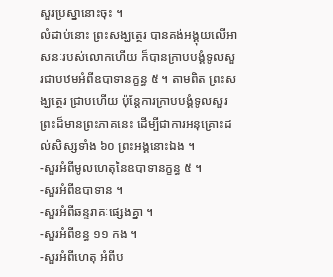សួរប្រស្នានោះចុះ ។
លំដាប់នោះ ព្រះសង្ឃត្ថេរ បានគង់អង្គុយលើអាសនៈរបស់លោកហើយ ក៏បានក្រាបបង្គំទូលសួរជាបឋមអំពីឧបាទានក្ខន្ធ ៥ ។ តាមពិត ព្រះសង្ឃត្ថេរ ជ្រាបហើយ ប៉ុន្តែការក្រាបបង្គំទូលសួរព្រះដ៏មានព្រះភាគនេះ ដើម្បីជាការអនុគ្រោះដល់សិស្សទាំង ៦០ ព្រះអង្គនោះឯង ។
-សួរអំពីមូលហេតុនៃឧបាទានក្ខន្ធ ៥ ។
-សួរអំពីឧបាទាន ។
-សួរអំពីឆន្ទរាគៈផ្សេងគ្នា ។
-សួរអំពីខន្ធ ១១ កង ។
-សួរអំពីហេតុ អំពីប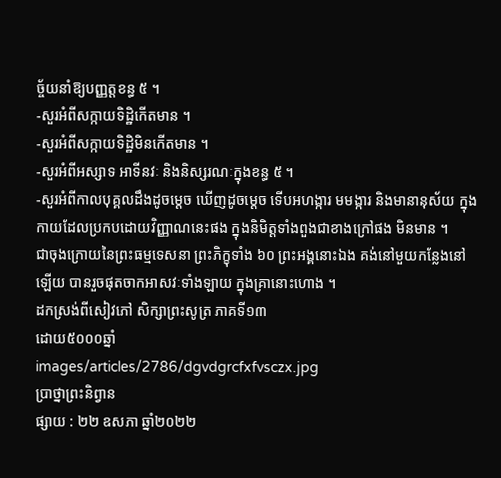ច្ច័យនាំឱ្យបញ្ញត្តខន្ធ ៥ ។
-សួរអំពីសក្កាយទិដ្ឋិកើតមាន ។
-សួរអំពីសក្កាយទិដ្ឋិមិនកើតមាន ។
-សួរអំពីអស្សាទ អាទីនវៈ និងនិស្សរណៈក្នុងខន្ធ ៥ ។
-សួរអំពីកាលបុគ្គលដឹងដូចម្ដេច ឃើញដូចម្ដេច ទើបអហង្ការ មមង្ការ និងមានានុស័យ ក្នុងកាយដែលប្រកបដោយវិញ្ញាណនេះផង ក្នុងនិមិត្តទាំងពួងជាខាងក្រៅផង មិនមាន ។
ជាចុងក្រោយនៃព្រះធម្មទេសនា ព្រះភិក្ខុទាំង ៦០ ព្រះអង្គនោះឯង គង់នៅមួយកន្លែងនៅឡើយ បានរួចផុតចាកអាសវៈទាំងឡាយ ក្នុងគ្រានោះហោង ។
ដកស្រង់ពីសៀវភៅ សិក្សាព្រះសូត្រ ភាគទី១៣
ដោយ៥០០០ឆ្នាំ
images/articles/2786/dgvdgrcfxfvsczx.jpg
ប្រាថ្នាព្រះនិព្វាន
ផ្សាយ : ២២ ឧសភា ឆ្នាំ២០២២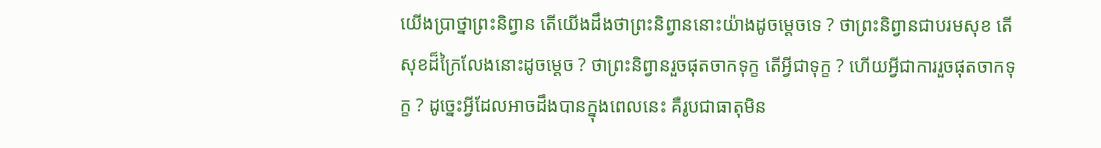យើងប្រាថ្នាព្រះនិព្វាន តើយើងដឹងថាព្រះនិព្វាននោះយ៉ាងដូចម្ដេចទេ ? ថាព្រះនិព្វានជាបរមសុខ តើសុខដ៏ក្រៃលែងនោះដូចម្ដេច ? ថាព្រះនិព្វានរួចផុតចាកទុក្ខ តើអ្វីជាទុក្ខ ? ហើយអ្វីជាការរួចផុតចាកទុក្ខ ? ដូច្នេះអ្វីដែលអាចដឹងបានក្នុងពេលនេះ គឺរូបជាធាតុមិន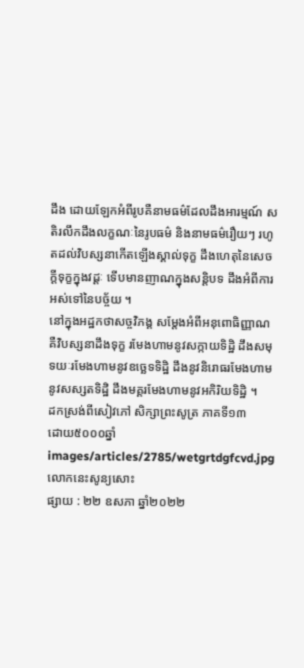ដឹង ដោយឡែកអំពីរូបគឺនាមធម៌ដែលដឹងអារម្មណ៍ សតិរលឹកដឹងលក្ខណៈនៃរូបធម៌ និងនាមធម៌រឿយៗ រហូតដល់វិបស្សនាកើតឡើងស្គាល់ទុក្ខ ដឹងហេតុនៃសេចក្ដីទុក្ខក្នុងវដ្ដៈ ទើបមានញាណក្នុងសន្តិបទ ដឹងអំពីការអស់ទៅនៃបច្ច័យ ។
នៅក្នុងអដ្ឋកថាសច្ចវិភង្គ សម្ដែងអំពីអនុពោធិញ្ញាណគឺវិបស្សនាដឹងទុក្ខ រមែងហាមនូវសក្កាយទិដ្ឋិ ដឹងសមុទយៈរមែងហាមនូវឧច្ឆេទទិដ្ឋិ ដឹងនូវនិរោធរមែងហាមនូវសស្សតទិដ្ឋិ ដឹងមគ្គរមែងហាមនូវអកិរិយទិដ្ឋិ ។
ដកស្រង់ពីសៀវភៅ សិក្សាព្រះសូត្រ ភាគទី១៣
ដោយ៥០០០ឆ្នាំ
images/articles/2785/wetgrtdgfcvd.jpg
លោកនេះសូន្យសោះ
ផ្សាយ : ២២ ឧសភា ឆ្នាំ២០២២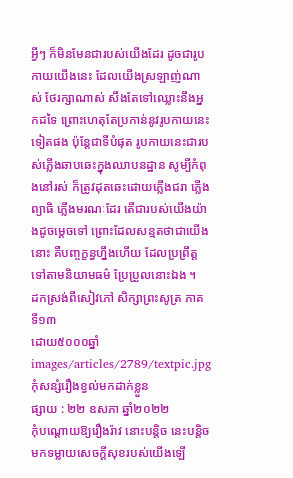អ្វីៗ ក៏មិនមែនជារបស់យើងដែរ ដូចជារូបកាយយើងនេះ ដែលយើងស្រឡាញ់ណាស់ ថែរក្សាណាស់ សឹងតែទៅឈ្លោះនឹងអ្នកដទៃ ព្រោះហេតុតែប្រកាន់នូវរូបកាយនេះទៀតផង ប៉ុន្តែជាទីបំផុត រូបកាយនេះជារបស់ភ្លើងឆាបឆេះក្នុងឈាបនដ្ឋាន សូម្បីកំពុងនៅរស់ ក៏ត្រូវដុតឆេះដោយភ្លើងជរា ភ្លើងព្យាធិ ភ្លើងមរណៈដែរ តើជារបស់យើងយ៉ាងដូចម្ដេចទៅ ព្រោះដែលសន្មតថាជាយើងនោះ គឺបញ្ចក្ខន្ធហ្នឹងហើយ ដែលប្រព្រឹត្តទៅតាមនិយាមធម៌ ប្រែប្រួលនោះឯង ។
ដកស្រង់ពីសៀវភៅ សិក្សាព្រះសូត្រ ភាគទី១៣
ដោយ៥០០០ឆ្នាំ
images/articles/2789/textpic.jpg
កុំសន្សំរឿងខ្វល់មកដាក់ខ្លួន
ផ្សាយ : ២២ ឧសភា ឆ្នាំ២០២២
កុំបណ្ដោយឱ្យរឿងរ៉ាវ នោះបន្តិច នេះបន្តិច មកទម្លាយសេចក្ដីសុខរបស់យើងឡើ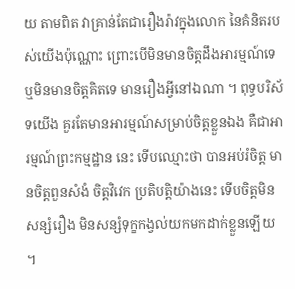យ តាមពិត វាគ្រាន់តែជារឿងរ៉ាវក្នុងលោក នៃគំនិតរបស់យើងប៉ុណ្ណោះ ព្រោះបើមិនមានចិត្តដឹងអារម្មណ៍ទេ ឬមិនមានចិត្តគិតទេ មានរឿងអ្វីនៅឯណា ។ ពុទ្ធបរិស័ទយើង គួរតែមានអារម្មណ៍សម្រាប់ចិត្តខ្លួនឯង គឺជាអារម្មណ៍ព្រះកម្មដ្ឋាន នេះ ទើបឈ្មោះថា បានអប់រំចិត្ត មានចិត្តពួនសំងំ ចិត្តវិវេក ប្រតិបត្តិយ៉ាងនេះ ទើបចិត្តមិនសន្សំរឿង មិនសន្សំទុក្ខកង្វល់យកមកដាក់ខ្លួនឡើយ ។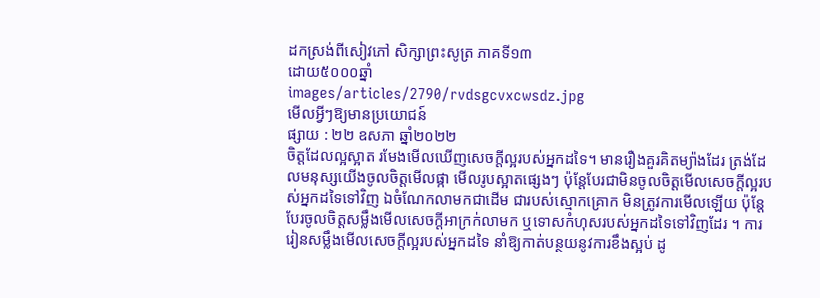ដកស្រង់ពីសៀវភៅ សិក្សាព្រះសូត្រ ភាគទី១៣
ដោយ៥០០០ឆ្នាំ
images/articles/2790/rvdsgcvxcwsdz.jpg
មើលអ្វីៗឱ្យមានប្រយោជន៍
ផ្សាយ : ២២ ឧសភា ឆ្នាំ២០២២
ចិត្តដែលល្អស្អាត រមែងមើលឃើញសេចក្ដីល្អរបស់អ្នកដទៃ។ មានរឿងគួរគិតម្យ៉ាងដែរ ត្រង់ដែលមនុស្សយើងចូលចិត្តមើលផ្កា មើលរូបស្អាតផ្សេងៗ ប៉ុន្តែបែរជាមិនចូលចិត្តមើលសេចក្ដីល្អរបស់អ្នកដទៃទៅវិញ ឯចំណែកលាមកជាដើម ជារបស់ស្មោកគ្រោក មិនត្រូវការមើលឡើយ ប៉ុន្តែបែរចូលចិត្តសម្លឹងមើលសេចក្ដីអាក្រក់លាមក ឬទោសកំហុសរបស់អ្នកដទៃទៅវិញដែរ ។ ការរៀនសម្លឹងមើលសេចក្ដីល្អរបស់អ្នកដទៃ នាំឱ្យកាត់បន្ថយនូវការខឹងស្អប់ ដូ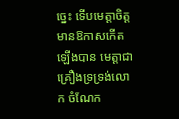ច្នេះ ទើបមេត្តាចិត្តមានឱកាសកើតឡើងបាន មេត្តាជាគ្រឿងទ្រទ្រង់លោក ចំណែក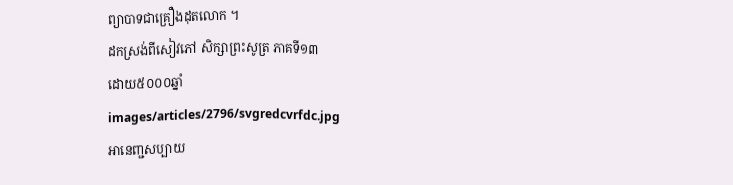ព្យាបាទជាគ្រឿងដុតលោក ។
ដកស្រង់ពីសៀវភៅ សិក្សាព្រះសូត្រ ភាគទី១៣
ដោយ៥០០០ឆ្នាំ
images/articles/2796/svgredcvrfdc.jpg
អានេញ្ជសប្បាយ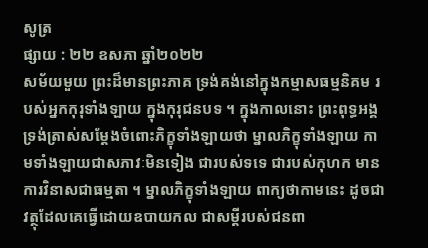សូត្រ
ផ្សាយ : ២២ ឧសភា ឆ្នាំ២០២២
សម័យមួយ ព្រះដ៏មានព្រះភាគ ទ្រង់គង់នៅក្នុងកម្មាសធម្មនិគម របស់អ្នកកុរុទាំងឡាយ ក្នុងកុរុជនបទ ។ ក្នុងកាលនោះ ព្រះពុទ្ធអង្គទ្រង់ត្រាស់សម្ដែងចំពោះភិក្ខុទាំងឡាយថា ម្នាលភិក្ខុទាំងឡាយ កាមទាំងឡាយជាសភាវៈមិនទៀង ជារបស់ទទេ ជារបស់កុហក មានការវិនាសជាធម្មតា ។ ម្នាលភិក្ខុទាំងឡាយ ពាក្យថាកាមនេះ ដូចជាវត្ថុដែលគេធ្វើដោយឧបាយកល ជាសម្ដីរបស់ជនពា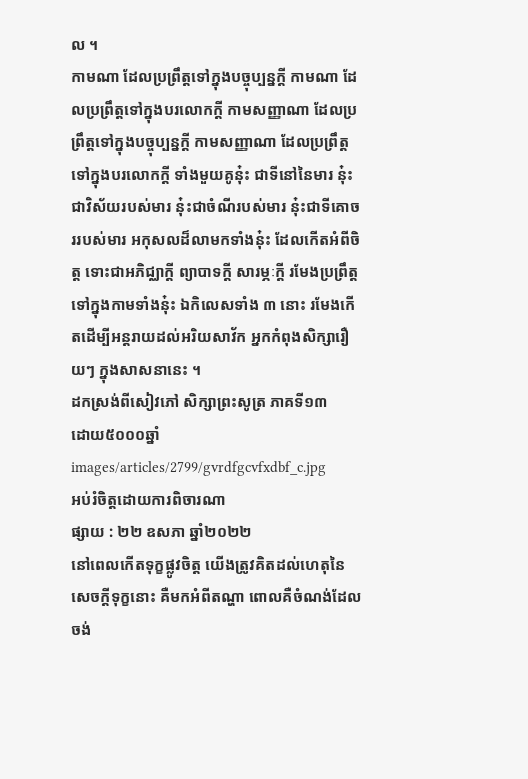ល ។
កាមណា ដែលប្រព្រឹត្តទៅក្នុងបច្ចុប្បន្នក្ដី កាមណា ដែលប្រព្រឹត្តទៅក្នុងបរលោកក្ដី កាមសញ្ញាណា ដែលប្រព្រឹត្តទៅក្នុងបច្ចុប្បន្នក្ដី កាមសញ្ញាណា ដែលប្រព្រឹត្តទៅក្នុងបរលោកក្ដី ទាំងមួយគូនុ៎ះ ជាទីនៅនៃមារ នុ៎ះជាវិស័យរបស់មារ នុ៎ះជាចំណីរបស់មារ នុ៎ះជាទីគោចររបស់មារ អកុសលដ៏លាមកទាំងនុ៎ះ ដែលកើតអំពីចិត្ត ទោះជាអភិជ្ឈាក្ដី ព្យាបាទក្ដី សារម្ភៈក្ដី រមែងប្រព្រឹត្តទៅក្នុងកាមទាំងនុ៎ះ ឯកិលេសទាំង ៣ នោះ រមែងកើតដើម្បីអន្តរាយដល់អរិយសាវ័ក អ្នកកំពុងសិក្សារឿយៗ ក្នុងសាសនានេះ ។
ដកស្រង់ពីសៀវភៅ សិក្សាព្រះសូត្រ ភាគទី១៣
ដោយ៥០០០ឆ្នាំ
images/articles/2799/gvrdfgcvfxdbf_c.jpg
អប់រំចិត្តដោយការពិចារណា
ផ្សាយ : ២២ ឧសភា ឆ្នាំ២០២២
នៅពេលកើតទុក្ខផ្លូវចិត្ត យើងត្រូវគិតដល់ហេតុនៃសេចក្ដីទុក្ខនោះ គឺមកអំពីតណ្ហា ពោលគឺចំណង់ដែលចង់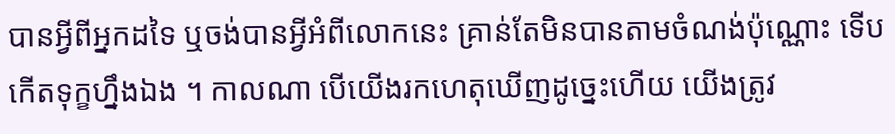បានអ្វីពីអ្នកដទៃ ឬចង់បានអ្វីអំពីលោកនេះ គ្រាន់តែមិនបានតាមចំណង់ប៉ុណ្ណោះ ទើបកើតទុក្ខហ្នឹងឯង ។ កាលណា បើយើងរកហេតុឃើញដូច្នេះហើយ យើងត្រូវ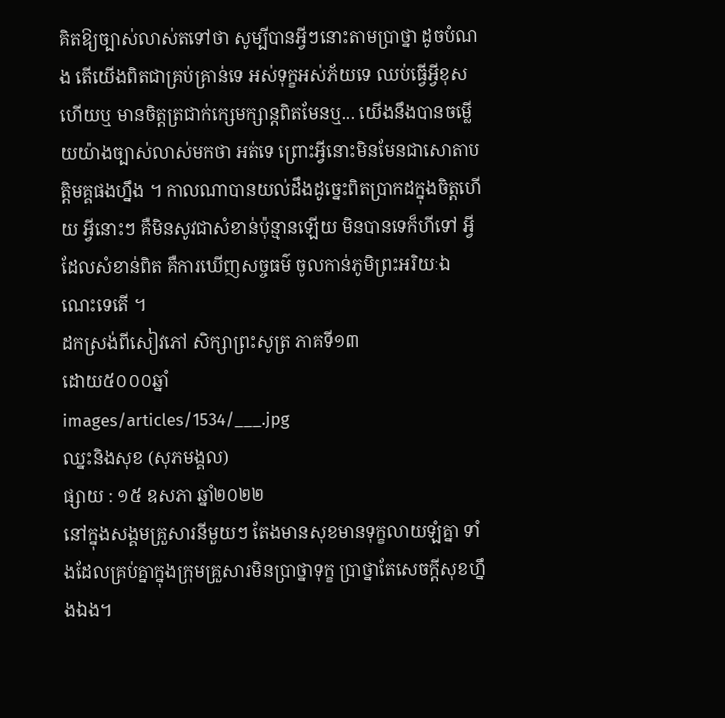គិតឱ្យច្បាស់លាស់តទៅថា សូម្បីបានអ្វីៗនោះតាមប្រាថ្នា ដូចបំណង តើយើងពិតជាគ្រប់គ្រាន់ទេ អស់ទុក្ខអស់ភ័យទេ ឈប់ធ្វើអ្វីខុសហើយឬ មានចិត្តត្រជាក់ក្សេមក្សាន្តពិតមែនឬ... យើងនឹងបានចម្លើយយ៉ាងច្បាស់លាស់មកថា អត់ទេ ព្រោះអ្វីនោះមិនមែនជាសោតាបត្តិមគ្គផងហ្នឹង ។ កាលណាបានយល់ដឹងដូច្នេះពិតប្រាកដក្នុងចិត្តហើយ អ្វីនោះៗ គឺមិនសូវជាសំខាន់ប៉ុន្មានឡើយ មិនបានទេក៏ហីទៅ អ្វីដែលសំខាន់ពិត គឺការឃើញសច្ចធម៌ ចូលកាន់ភូមិព្រះអរិយៈឯណេះទេតើ ។
ដកស្រង់ពីសៀវភៅ សិក្សាព្រះសូត្រ ភាគទី១៣
ដោយ៥០០០ឆ្នាំ
images/articles/1534/___.jpg
ឈ្នះនិងសុខ (សុភមង្គល)
ផ្សាយ : ១៥ ឧសភា ឆ្នាំ២០២២
នៅក្នុងសង្គមគ្រួសារនីមួយៗ តែងមានសុខមានទុក្ខលាយឡំគ្នា ទាំងដែលគ្រប់គ្នាក្នុងក្រុមគ្រួសារមិនប្រាថ្នាទុក្ខ ប្រាថ្នាតែសេចក្ដីសុខហ្នឹងឯង។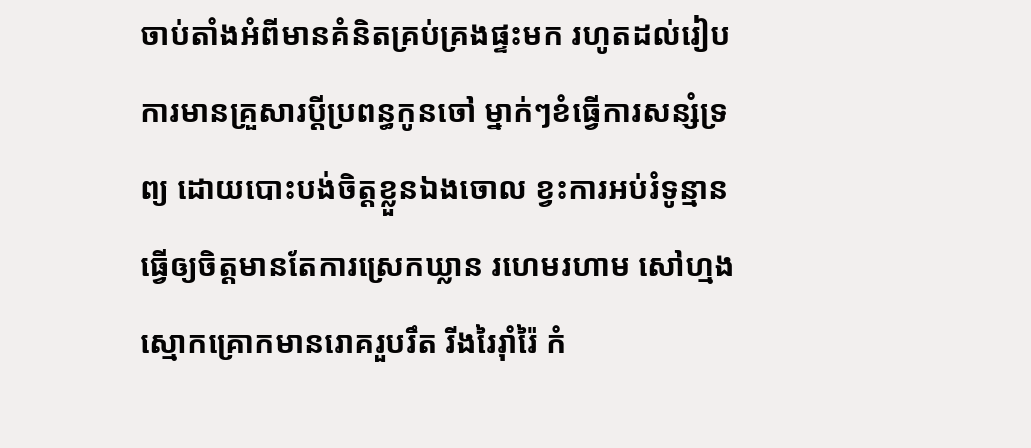ចាប់តាំងអំពីមានគំនិតគ្រប់គ្រងផ្ទះមក រហូតដល់រៀបការមានគ្រួសារប្ដីប្រពន្ធកូនចៅ ម្នាក់ៗខំធ្វើការសន្សំទ្រព្យ ដោយបោះបង់ចិត្តខ្លួនឯងចោល ខ្វះការអប់រំទូន្មានធ្វើឲ្យចិត្តមានតែការស្រេកឃ្លាន រហេមរហាម សៅហ្មង ស្មោកគ្រោកមានរោគរួបរឹត រីងរៃរ៉ាំរ៉ៃ កំ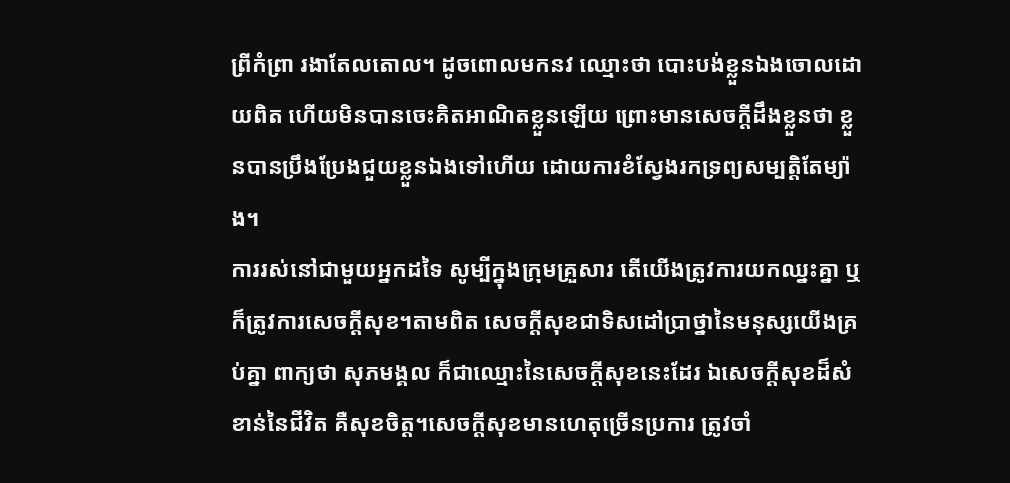ព្រីកំព្រា រងាតែលតោល។ ដូចពោលមកនវ ឈ្មោះថា បោះបង់ខ្លួនឯងចោលដោយពិត ហើយមិនបានចេះគិតអាណិតខ្លួនឡើយ ព្រោះមានសេចក្ដីដឹងខ្លួនថា ខ្លួនបានប្រឹងប្រែងជួយខ្លួនឯងទៅហើយ ដោយការខំស្វែងរកទ្រព្យសម្បត្តិតែម្យ៉ាង។
ការរស់នៅជាមួយអ្នកដទៃ សូម្បីក្នុងក្រុមគ្រួសារ តើយើងត្រូវការយកឈ្នះគ្នា ឬក៏ត្រូវការសេចក្ដីសុខ។តាមពិត សេចក្ដីសុខជាទិសដៅប្រាថ្នានៃមនុស្សយើងគ្រប់គ្នា ពាក្យថា សុភមង្គល ក៏ជាឈ្មោះនៃសេចក្ដីសុខនេះដែរ ឯសេចក្ដីសុខដ៏សំខាន់នៃជីវិត គឺសុខចិត្ត។សេចក្ដីសុខមានហេតុច្រើនប្រការ ត្រូវចាំ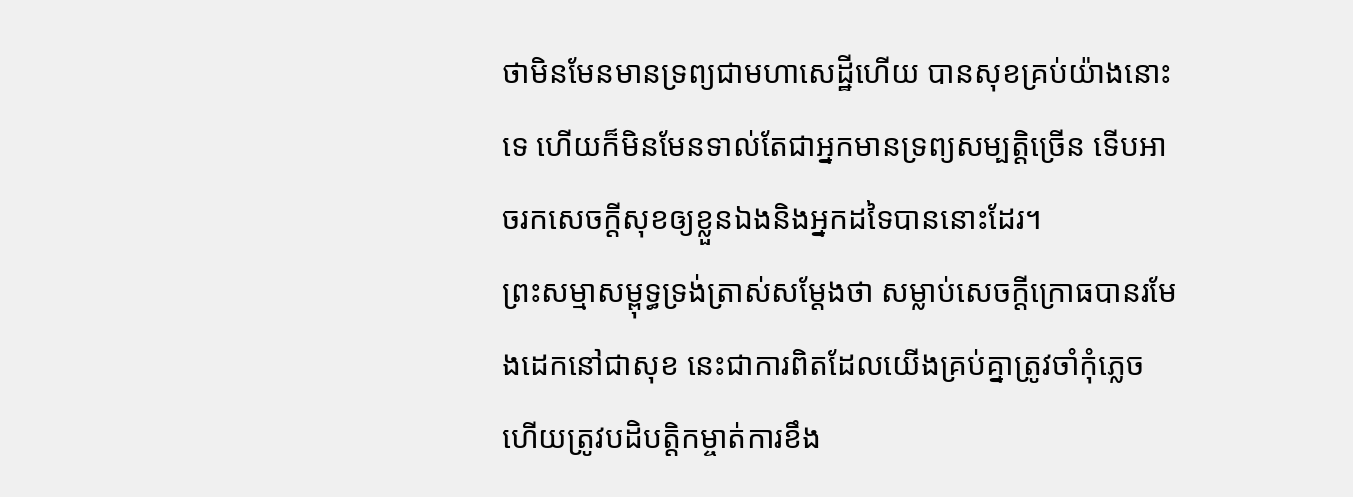ថាមិនមែនមានទ្រព្យជាមហាសេដ្ឋីហើយ បានសុខគ្រប់យ៉ាងនោះទេ ហើយក៏មិនមែនទាល់តែជាអ្នកមានទ្រព្យសម្បត្តិច្រើន ទើបអាចរកសេចក្ដីសុខឲ្យខ្លួនឯងនិងអ្នកដទៃបាននោះដែរ។
ព្រះសម្មាសម្ពុទ្ធទ្រង់ត្រាស់សម្ដែងថា សម្លាប់សេចក្ដីក្រោធបានរមែងដេកនៅជាសុខ នេះជាការពិតដែលយើងគ្រប់គ្នាត្រូវចាំកុំភ្លេច ហើយត្រូវបដិបត្តិកម្ចាត់ការខឹង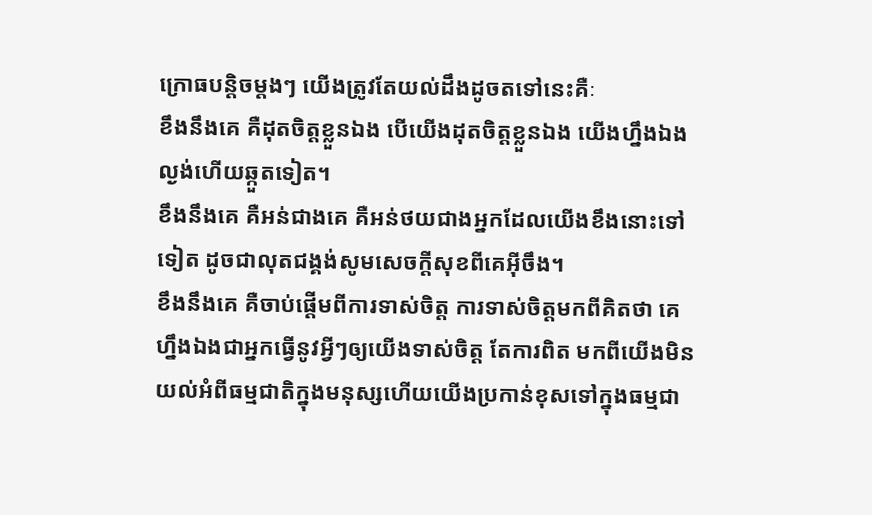ក្រោធបន្តិចម្ដងៗ យើងត្រូវតែយល់ដឹងដូចតទៅនេះគឺៈ
ខឹងនឹងគេ គឺដុតចិត្តខ្លួនឯង បើយើងដុតចិត្តខ្លួនឯង យើងហ្នឹងឯងល្ងង់ហើយឆ្កួតទៀត។
ខឹងនឹងគេ គឺអន់ជាងគេ គឺអន់ថយជាងអ្នកដែលយើងខឹងនោះទៅទៀត ដូចជាលុតជង្គង់សូមសេចក្ដីសុខពីគេអ៊ីចឹង។
ខឹងនឹងគេ គឺចាប់ផ្ដើមពីការទាស់ចិត្ត ការទាស់ចិត្តមកពីគិតថា គេហ្នឹងឯងជាអ្នកធ្វើនូវអ្វីៗឲ្យយើងទាស់ចិត្ត តែការពិត មកពីយើងមិនយល់អំពីធម្មជាតិក្នុងមនុស្សហើយយើងប្រកាន់ខុសទៅក្នុងធម្មជា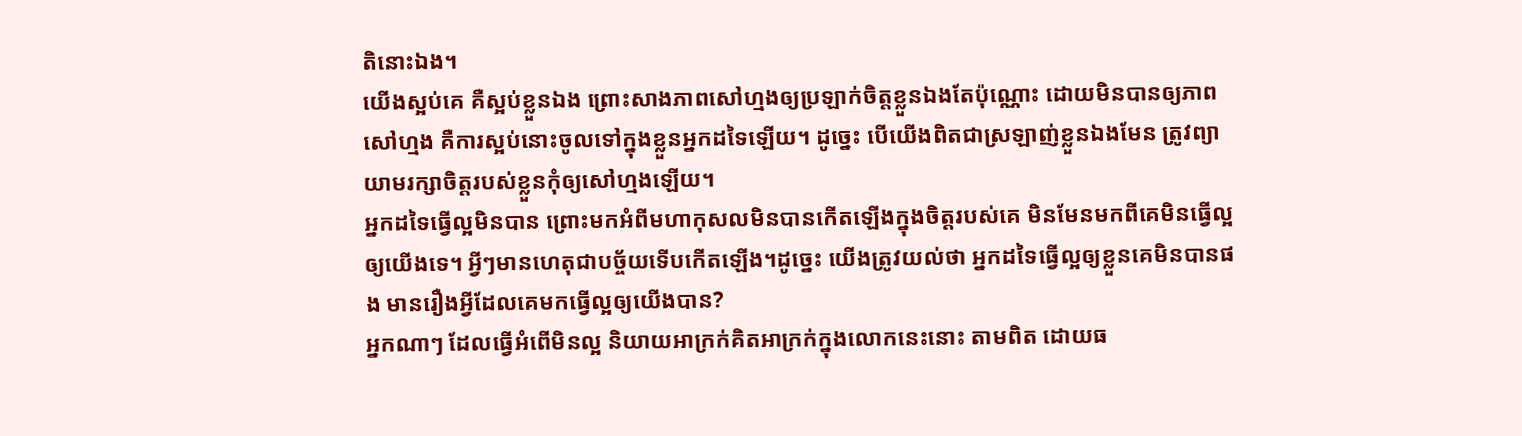តិនោះឯង។
យើងស្អប់គេ គឺស្អប់ខ្លួនឯង ព្រោះសាងភាពសៅហ្មងឲ្យប្រឡាក់ចិត្តខ្លួនឯងតែប៉ុណ្ណោះ ដោយមិនបានឲ្យភាពសៅហ្មង គឺការស្អប់នោះចូលទៅក្នុងខ្លួនអ្នកដទៃឡើយ។ ដូច្នេះ បើយើងពិតជាស្រឡាញ់ខ្លួនឯងមែន ត្រូវព្យាយាមរក្សាចិត្តរបស់ខ្លួនកុំឲ្យសៅហ្មងឡើយ។
អ្នកដទៃធ្វើល្អមិនបាន ព្រោះមកអំពីមហាកុសលមិនបានកើតឡើងក្នុងចិត្តរបស់គេ មិនមែនមកពីគេមិនធ្វើល្អឲ្យយើងទេ។ អ្វីៗមានហេតុជាបច្ច័យទើបកើតឡើង។ដូច្នេះ យើងត្រូវយល់ថា អ្នកដទៃធ្វើល្អឲ្យខ្លួនគេមិនបានផង មានរឿងអ្វីដែលគេមកធ្វើល្អឲ្យយើងបាន?
អ្នកណាៗ ដែលធ្វើអំពើមិនល្អ និយាយអាក្រក់គិតអាក្រក់ក្នុងលោកនេះនោះ តាមពិត ដោយធ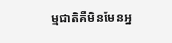ម្មជាតិគឺមិនមែនអ្ន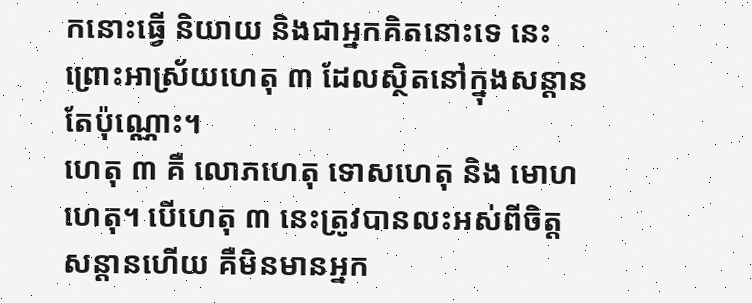កនោះធ្វើ និយាយ និងជាអ្នកគិតនោះទេ នេះព្រោះអាស្រ័យហេតុ ៣ ដែលស្ថិតនៅក្នុងសន្ដានតែប៉ុណ្ណោះ។
ហេតុ ៣ គឺ លោភហេតុ ទោសហេតុ និង មោហហេតុ។ បើហេតុ ៣ នេះត្រូវបានលះអស់ពីចិត្តសន្ដានហើយ គឺមិនមានអ្នក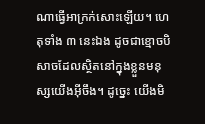ណាធ្វើអាក្រក់សោះឡើយ។ ហេតុទាំង ៣ នេះឯង ដូចជាខ្មោចបិសាចដែលស្ថិតនៅក្នុងខ្លួនមនុស្សយើងអ៊ីចឹង។ ដូច្នេះ យើងមិ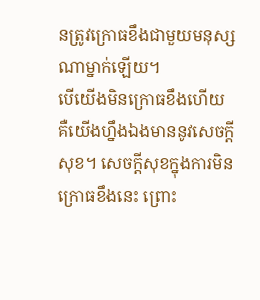នត្រូវក្រោធខឹងជាមួយមនុស្សណាម្នាក់ឡើយ។
បើយើងមិនក្រោធខឹងហើយ គឺយើងហ្នឹងឯងមាននូវសេចក្ដីសុខ។ សេចក្ដីសុខក្នុងការមិនក្រោធខឹងនេះ ព្រោះ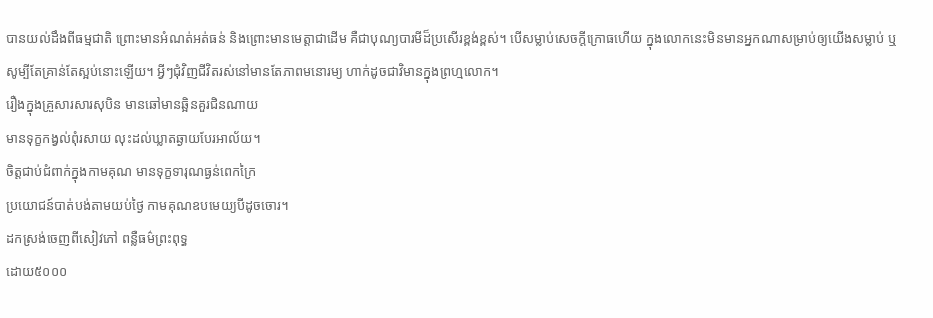បានយល់ដឹងពីធម្មជាតិ ព្រោះមានអំណត់អត់ធន់ និងព្រោះមានមេត្តាជាដើម គឺជាបុណ្យបារមីដ៏ប្រសើរខ្ពង់ខ្ពស់។ បើសម្លាប់សេចក្ដីក្រោធហើយ ក្នុងលោកនេះមិនមានអ្នកណាសម្រាប់ឲ្យយើងសម្លាប់ ឬសូម្បីតែគ្រាន់តែស្អប់នោះឡើយ។ អ្វីៗជុំវិញជីវិតរស់នៅមានតែភាពមនោរម្យ ហាក់ដូចជាវិមានក្នុងព្រហ្មលោក។
រឿងក្នុងគ្រួសារសារសុបិន មានឆៅមានឆ្អិនគួរជិនណាយ
មានទុក្ខកង្វល់ពុំរសាយ លុះដល់ឃ្លាតឆ្ងាយបែរអាល័យ។
ចិត្តជាប់ជំពាក់ក្នុងកាមគុណ មានទុក្ខទារុណធ្ងន់ពេកក្រៃ
ប្រយោជន៍បាត់បង់តាមយប់ថ្ងៃ កាមគុណឧបមេយ្យបីដូចចោរ។
ដកស្រង់ចេញពីសៀវភៅ ពន្លឺធម៌ព្រះពុទ្ធ
ដោយ៥០០០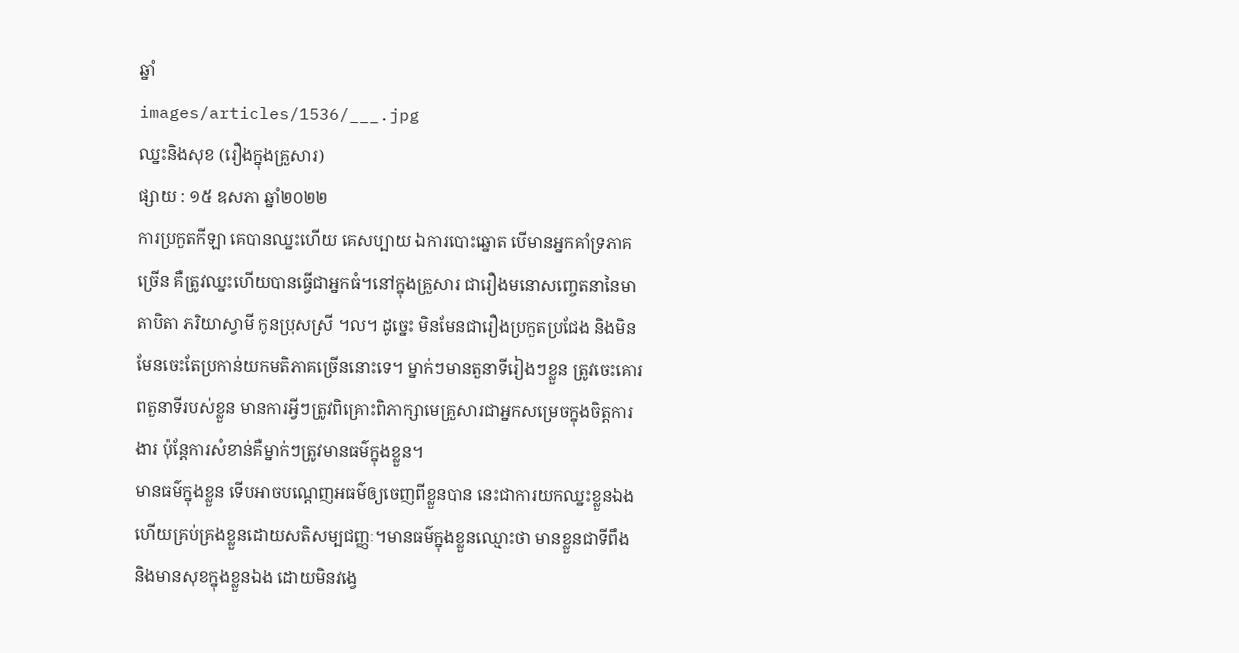ឆ្នាំ
images/articles/1536/___.jpg
ឈ្នះនិងសុខ (រឿងក្នុងគ្រួសារ)
ផ្សាយ : ១៥ ឧសភា ឆ្នាំ២០២២
ការប្រកួតកីឡា គេបានឈ្នះហើយ គេសប្បាយ ឯការបោះឆ្នោត បើមានអ្នកគាំទ្រភាគច្រើន គឺត្រូវឈ្នះហើយបានធ្វើជាអ្នកធំ។នៅក្នុងគ្រួសារ ជារឿងមនោសញ្ចេតនានៃមាតាបិតា ភរិយាស្វាមី កូនប្រុសស្រី ។ល។ ដូច្នេះ មិនមែនជារឿងប្រកួតប្រជែង និងមិនមែនចេះតែប្រកាន់យកមតិភាគច្រើននោះទេ។ ម្នាក់ៗមានតួនាទីរៀងៗខ្លួន ត្រូវចេះគោរពតួនាទីរបស់ខ្លួន មានការអ្វីៗត្រូវពិគ្រោះពិភាក្សាមេគ្រួសារជាអ្នកសម្រេចក្នុងចិត្តការងារ ប៉ុន្តែការសំខាន់គឺម្នាក់ៗត្រូវមានធម៌ក្នុងខ្លួន។
មានធម៌ក្នុងខ្លួន ទើបអាចបណ្ដេញអធម៌ឲ្យចេញពីខ្លួនបាន នេះជាការយកឈ្នះខ្លួនឯង ហើយគ្រប់គ្រងខ្លួនដោយសតិសម្បជញ្ញៈ។មានធម៌ក្នុងខ្លួនឈ្មោះថា មានខ្លួនជាទីពឹង និងមានសុខក្នុងខ្លួនឯង ដោយមិនវង្វេ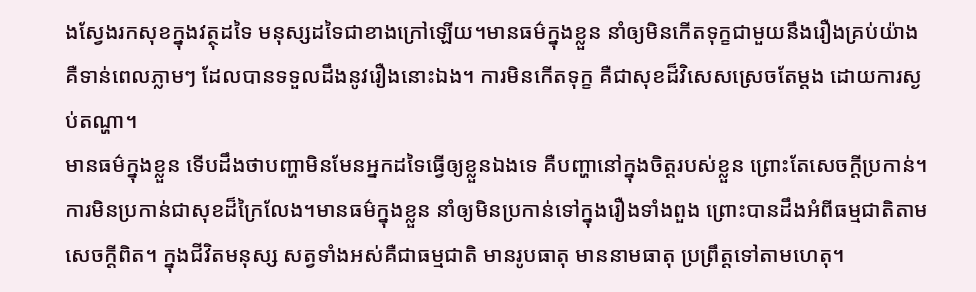ងស្វែងរកសុខក្នុងវត្ថុដទៃ មនុស្សដទៃជាខាងក្រៅឡើយ។មានធម៌ក្នុងខ្លួន នាំឲ្យមិនកើតទុក្ខជាមួយនឹងរឿងគ្រប់យ៉ាង គឺទាន់ពេលភ្លាមៗ ដែលបានទទួលដឹងនូវរឿងនោះឯង។ ការមិនកើតទុក្ខ គឺជាសុខដ៏វិសេសស្រេចតែម្ដង ដោយការស្ងប់តណ្ហា។
មានធម៌ក្នុងខ្លួន ទើបដឹងថាបញ្ហាមិនមែនអ្នកដទៃធ្វើឲ្យខ្លួនឯងទេ គឺបញ្ហានៅក្នុងចិត្តរបស់ខ្លួន ព្រោះតែសេចក្ដីប្រកាន់។ ការមិនប្រកាន់ជាសុខដ៏ក្រៃលែង។មានធម៌ក្នុងខ្លួន នាំឲ្យមិនប្រកាន់ទៅក្នុងរឿងទាំងពួង ព្រោះបានដឹងអំពីធម្មជាតិតាមសេចក្ដីពិត។ ក្នុងជីវិតមនុស្ស សត្វទាំងអស់គឺជាធម្មជាតិ មានរូបធាតុ មាននាមធាតុ ប្រព្រឹត្តទៅតាមហេតុ។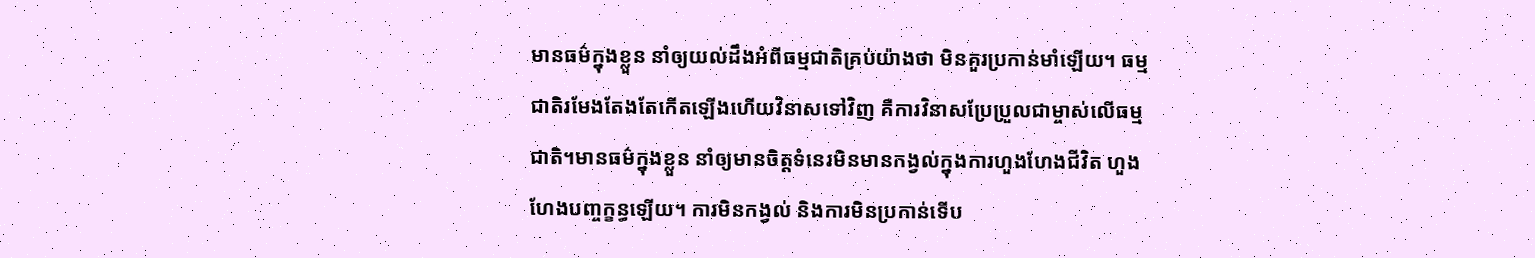មានធម៌ក្នុងខ្លួន នាំឲ្យយល់ដឹងអំពីធម្មជាតិគ្រប់យ៉ាងថា មិនគួរប្រកាន់មាំឡើយ។ ធម្មជាតិរមែងតែងតែកើតឡើងហើយវិនាសទៅវិញ គឺការវិនាសប្រែប្រួលជាម្ចាស់លើធម្មជាតិ។មានធម៌ក្នុងខ្លួន នាំឲ្យមានចិត្តទំនេរមិនមានកង្វល់ក្នុងការហួងហែងជីវិត ហួងហែងបញ្ចក្ខន្ធឡើយ។ ការមិនកង្វល់ និងការមិនប្រកាន់ទើប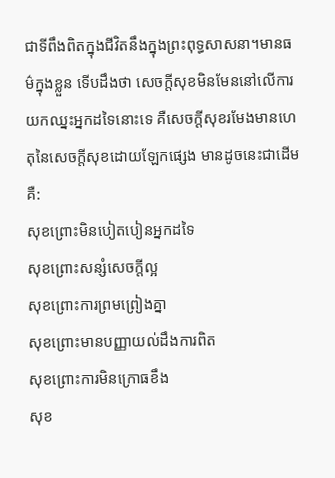ជាទីពឹងពិតក្នុងជីវិតនឹងក្នុងព្រះពុទ្ធសាសនា។មានធម៌ក្នុងខ្លួន ទើបដឹងថា សេចក្ដីសុខមិនមែននៅលើការយកឈ្នះអ្នកដទៃនោះទេ គឺសេចក្ដីសុខរមែងមានហេតុនៃសេចក្ដីសុខដោយឡែកផ្សេង មានដូចនេះជាដើមគឺ:
សុខព្រោះមិនបៀតបៀនអ្នកដទៃ
សុខព្រោះសន្សំសេចក្ដីល្អ
សុខព្រោះការព្រមព្រៀងគ្នា
សុខព្រោះមានបញ្ញាយល់ដឹងការពិត
សុខព្រោះការមិនក្រោធខឹង
សុខ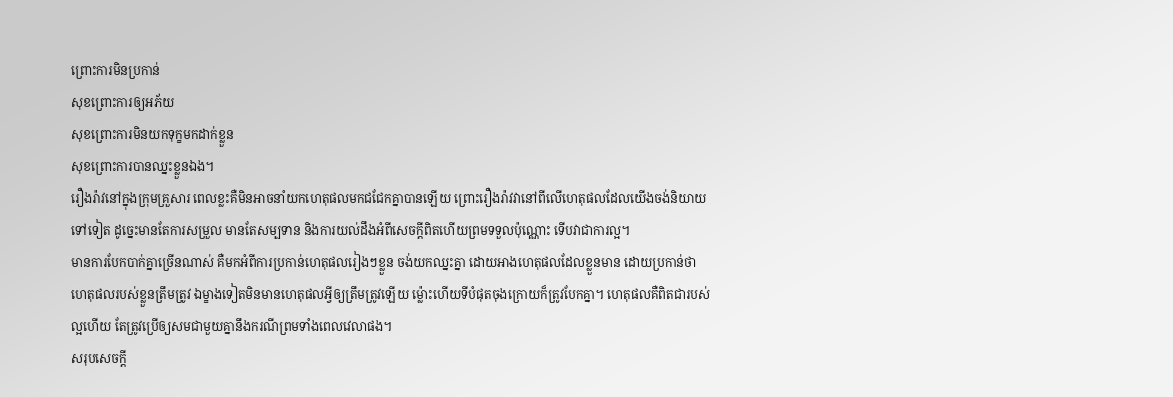ព្រោះការមិនប្រកាន់
សុខព្រោះការឲ្យអភ័យ
សុខព្រោះការមិនយកទុក្ខមកដាក់ខ្លួន
សុខព្រោះការបានឈ្នះខ្លួនឯង។
រឿងរ៉ាវនៅក្នុងក្រុមគ្រួសារ ពេលខ្លះគឺមិនអាចនាំយកហេតុផលមកជជែកគ្នាបានឡើយ ព្រោះរឿងរ៉ាវវានៅពីលើហេតុផលដែលយើងចង់និយាយទៅទៀត ដូច្នេះមានតែការសម្រួល មានតែសម្បទាន និងការយល់ដឹងអំពីសេចក្ដីពិតហើយព្រមទទួលប៉ុណ្ណោះ ទើបវាជាការល្អ។
មានការបែកបាក់គ្នាច្រើនណាស់ គឺមកអំពីការប្រកាន់ហេតុផលរៀងៗខ្លួន ចង់យកឈ្នះគ្នា ដោយអាងហេតុផលដែលខ្លួនមាន ដោយប្រកាន់ថាហេតុផលរបស់ខ្លួនត្រឹមត្រូវ ឯម្ខាងទៀតមិនមានហេតុផលអ្វីឲ្យត្រឹមត្រូវឡើយ ម្ល៉ោះហើយទីបំផុតចុងក្រោយក៏ត្រូវបែកគ្នា។ ហេតុផលគឺពិតជារបស់ល្អហើយ តែត្រូវប្រើឲ្យសមជាមួយគ្នានឹងករណីព្រមទាំងពេលវេលាផង។
សរុបសេចក្ដី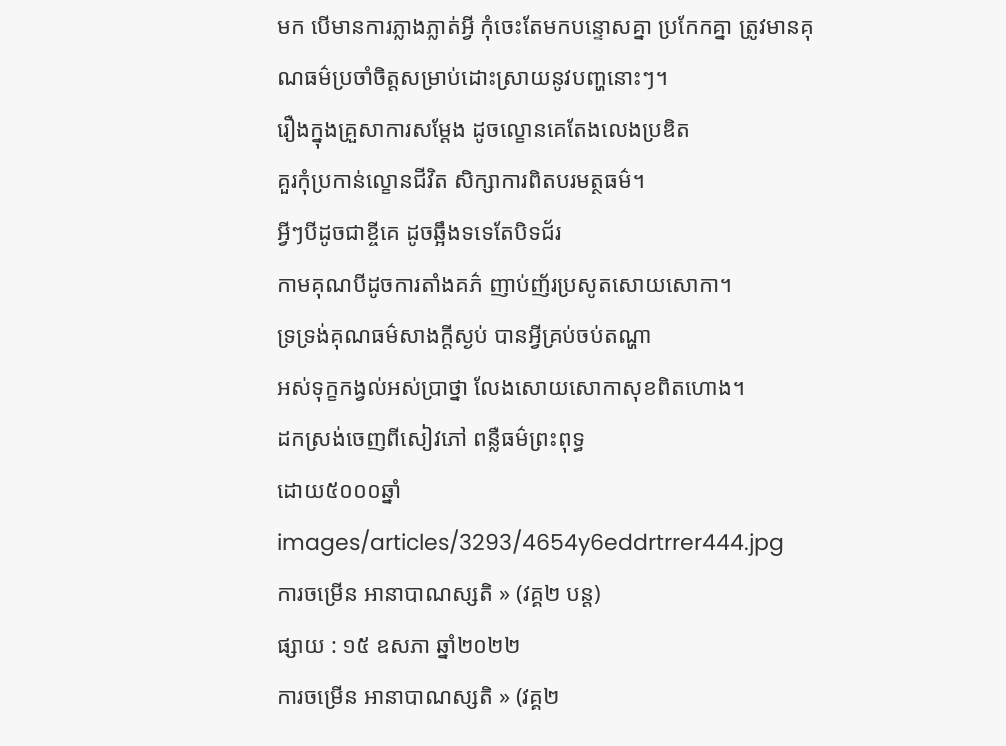មក បើមានការភ្លាងភ្លាត់អ្វី កុំចេះតែមកបន្ទោសគ្នា ប្រកែកគ្នា ត្រូវមានគុណធម៌ប្រចាំចិត្តសម្រាប់ដោះស្រាយនូវបញ្ហនោះៗ។
រឿងក្នុងគ្រួសាការសម្ដែង ដូចល្ខោនគេតែងលេងប្រឌិត
គួរកុំប្រកាន់ល្ខោនជីវិត សិក្សាការពិតបរមត្ថធម៌។
អ្វីៗបីដូចជាខ្ចីគេ ដូចឆ្អឹងទទេតែបិទជ័រ
កាមគុណបីដូចការតាំងគភ៌ ញាប់ញ័រប្រសូតសោយសោកា។
ទ្រទ្រង់គុណធម៌សាងក្ដីស្ងប់ បានអ្វីគ្រប់ចប់តណ្ហា
អស់ទុក្ខកង្វល់អស់ប្រាថ្នា លែងសោយសោកាសុខពិតហោង។
ដកស្រង់ចេញពីសៀវភៅ ពន្លឺធម៌ព្រះពុទ្ធ
ដោយ៥០០០ឆ្នាំ
images/articles/3293/4654y6eddrtrrer444.jpg
ការចម្រេីន អានាបាណស្សតិ » (វគ្គ២ បន្ត)
ផ្សាយ : ១៥ ឧសភា ឆ្នាំ២០២២
ការចម្រេីន អានាបាណស្សតិ » (វគ្គ២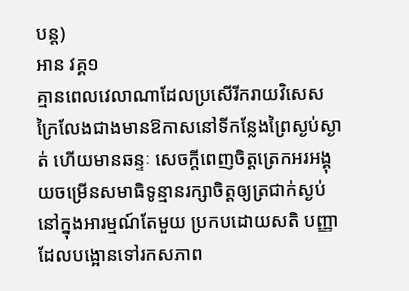បន្ត)
អាន វគ្គ១
គ្មានពេលវេលាណាដែលប្រសេីរីករាយវិសេសក្រៃលែងជាងមានឱកាសនៅទីកន្លែងព្រៃស្ងប់ស្ងាត់ ហេីយមានឆន្ទៈ សេចក្តីពេញចិត្តត្រេកអរអង្គុយចម្រេីនសមាធិទូន្មានរក្សាចិត្តឲ្យត្រជាក់ស្ងប់នៅក្នុងអារម្មណ៍តែមួយ ប្រកបដោយសតិ បញ្ញាដែលបង្អោនទៅរកសភាព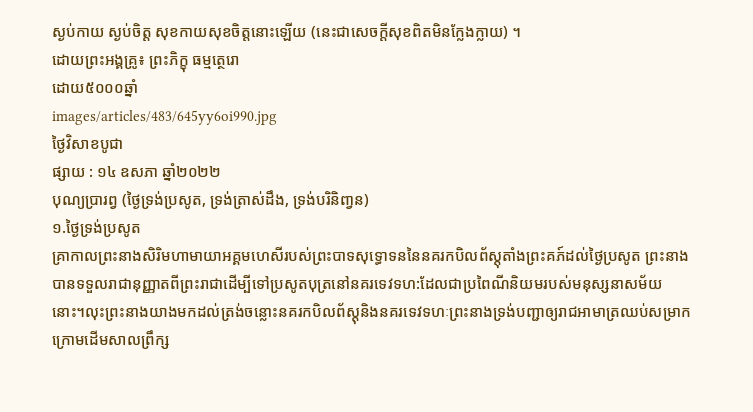ស្ងប់កាយ ស្ងប់ចិត្ត សុខកាយសុខចិត្តនោះឡេីយ (នេះជាសេចក្តីសុខពិតមិនក្លែងក្លាយ) ។
ដេាយព្រះអង្គគ្រូ៖ ព្រះភិក្ខុ ធម្មត្ថេរោ
ដោយ៥០០០ឆ្នាំ
images/articles/483/645yy6oi990.jpg
ថ្ងៃវិសាខបូជា
ផ្សាយ : ១៤ ឧសភា ឆ្នាំ២០២២
បុណ្យប្រារព្វ (ថ្ងៃទ្រង់ប្រសូត, ទ្រង់ត្រាស់ដឹង, ទ្រង់បរិនិពា្វន)
១.ថ្ងៃទ្រង់ប្រសូត
គ្រាកាលព្រះនាងសិរិមហាមាយាអគ្គមហេសីរបស់ព្រះបាទសុទ្ធោទននៃនគរកបិលព័ស្តុតាំងព្រះគភ៍ដល់ថ្ងៃប្រសូត ព្រះនាងបានទទួលរាជានុញ្ញាតពីព្រះរាជាដើម្បីទៅប្រសូតបុត្រនៅនគរទេវទហ:ដែលជាប្រពៃណីនិយមរបស់មនុស្សនាសម័យនោះ។លុះព្រះនាងយាងមកដល់ត្រង់ចន្លោះនគរកបិលព័ស្តុនិងនគរទេវទហៈព្រះនាងទ្រង់បញ្ជាឲ្យរាជអាមាត្រឈប់សម្រាកក្រោមដើមសាលព្រឹក្ស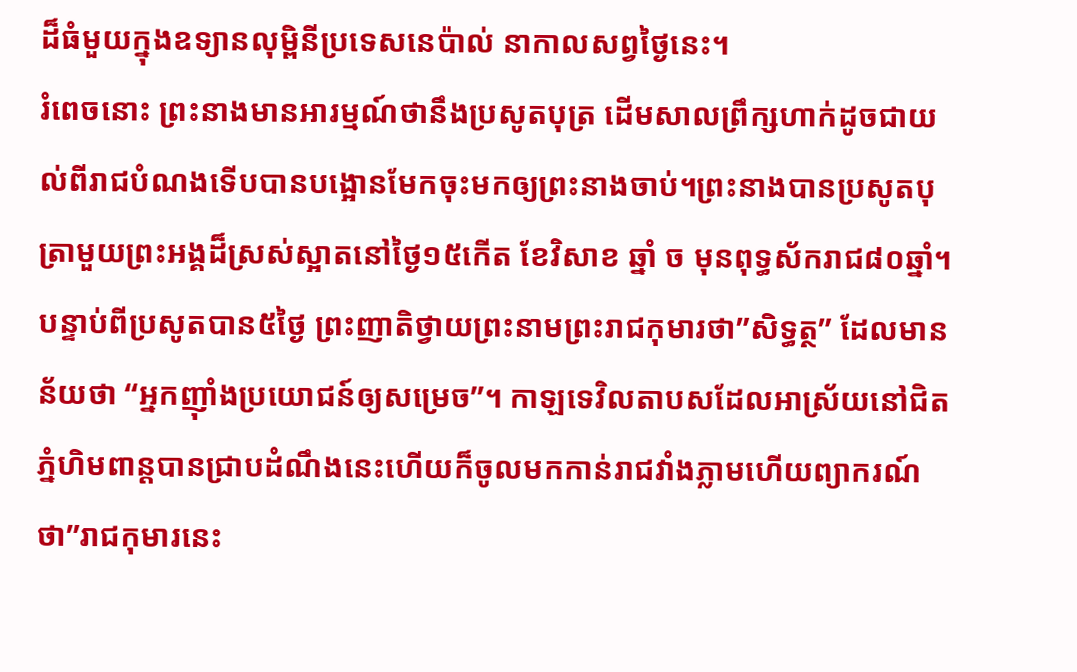ដ៏ធំមួយក្នុងឧទ្យានលុម្ពិនីប្រទេសនេប៉ាល់ នាកាលសព្វថ្ងៃនេះ។
រំពេចនោះ ព្រះនាងមានអារម្មណ៍ថានឹងប្រសូតបុត្រ ដើមសាលព្រឹក្សហាក់ដូចជាយល់ពីរាជបំណងទើបបានបង្អោនមែកចុះមកឲ្យព្រះនាងចាប់។ព្រះនាងបានប្រសូតបុត្រាមួយព្រះអង្គដ៏ស្រស់ស្អាតនៅថ្ងៃ១៥កើត ខែវិសាខ ឆ្នាំ ច មុនពុទ្ធស័ករាជ៨០ឆ្នាំ។
បន្ទាប់ពីប្រសូតបាន៥ថ្ងៃ ព្រះញាតិថ្វាយព្រះនាមព្រះរាជកុមារថា”សិទ្ធត្ថ” ដែលមានន័យថា “អ្នកញ៉ាំងប្រយោជន៍ឲ្យសម្រេច”។ កាឡទេវិលតាបសដែលអាស្រ័យនៅជិតភ្នំហិមពាន្តបានជ្រាបដំណឹងនេះហើយក៏ចូលមកកាន់រាជវាំងភ្លាមហើយព្យាករណ៍ថា”រាជកុមារនេះ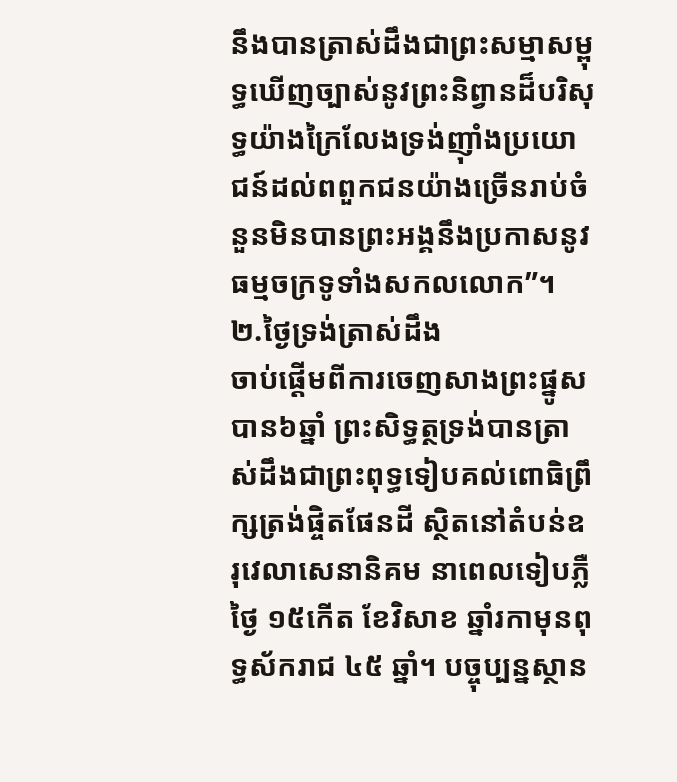នឹងបានត្រាស់ដឹងជាព្រះសម្មាសម្ពុទ្ធឃើញច្បាស់នូវព្រះនិព្វានដ៏បរិសុទ្ធយ៉ាងក្រៃលែងទ្រង់ញ៉ាំងប្រយោជន៍ដល់ពពួកជនយ៉ាងច្រើនរាប់ចំនួនមិនបានព្រះអង្គនឹងប្រកាសនូវធម្មចក្រទូទាំងសកលលោក”។
២.ថ្ងៃទ្រង់ត្រាស់ដឹង
ចាប់ផ្តើមពីការចេញសាងព្រះផ្នូសបាន៦ឆ្នាំ ព្រះសិទ្ធត្ថទ្រង់បានត្រាស់ដឹងជាព្រះពុទ្ធទៀបគល់ពោធិព្រឹក្សត្រង់ផ្ចិតផែនដី ស្ថិតនៅតំបន់ឧរុវេលាសេនានិគម នាពេលទៀបភ្លឺថ្ងៃ ១៥កើត ខែវិសាខ ឆ្នាំរកាមុនពុទ្ធស័ករាជ ៤៥ ឆ្នាំ។ បច្ចុប្បន្នស្ថាន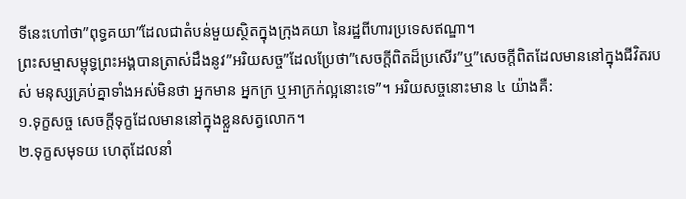ទីនេះហៅថា”ពុទ្ធគយា”ដែលជាតំបន់មួយស្ថិតក្នុងក្រុងគយា នៃរដ្ឋពីហារប្រទេសឥណ្ឌា។
ព្រះសម្មាសម្ពុទ្ធព្រះអង្គបានត្រាស់ដឹងនូវ”អរិយសច្ច”ដែលប្រែថា”សេចក្តីពិតដ៏ប្រសើរ”ឬ”សេចក្តីពិតដែលមាននៅក្នុងជីវិតរបស់ មនុស្សគ្រប់គ្នាទាំងអស់មិនថា អ្នកមាន អ្នកក្រ ឬអាក្រក់ល្អនោះទេ”។ អរិយសច្ចនោះមាន ៤ យ៉ាងគឺ:
១.ទុក្ខសច្ច សេចក្តីទុក្ខដែលមាននៅក្នុងខ្លួនសត្វលោក។
២.ទុក្ខសមុទយ ហេតុដែលនាំ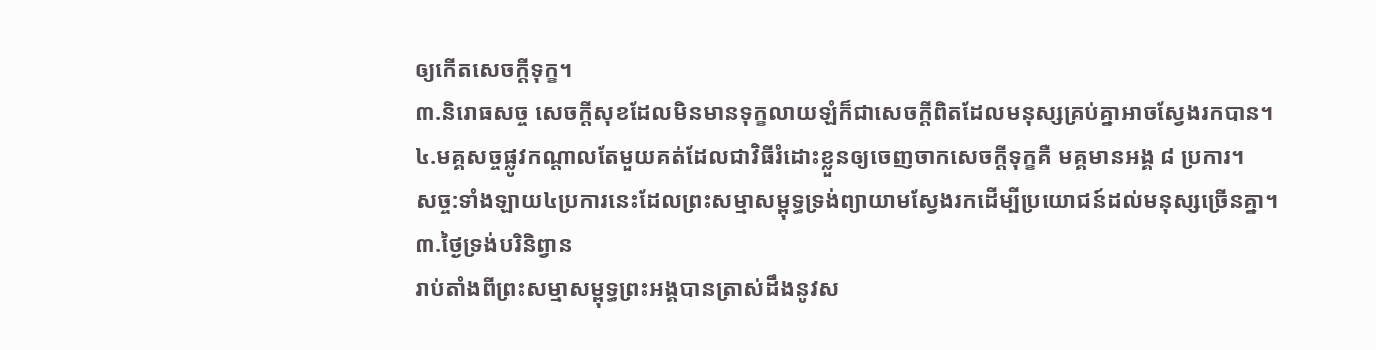ឲ្យកើតសេចក្តីទុក្ខ។
៣.និរោធសច្ច សេចក្តីសុខដែលមិនមានទុក្ខលាយឡំក៏ជាសេចក្តីពិតដែលមនុស្សគ្រប់គ្នាអាចស្វែងរកបាន។
៤.មគ្គសច្ចផ្លូវកណ្តាលតែមួយគត់ដែលជាវិធីរំដោះខ្លួនឲ្យចេញចាកសេចក្តីទុក្ខគឺ មគ្គមានអង្គ ៨ ប្រការ។
សច្ច:ទាំងឡាយ៤ប្រការនេះដែលព្រះសម្មាសម្ពុទ្ធទ្រង់ព្យាយាមស្វែងរកដើម្បីប្រយោជន៍ដល់មនុស្សច្រើនគ្នា។
៣.ថ្ងៃទ្រង់បរិនិព្វាន
រាប់តាំងពីព្រះសម្មាសម្ពុទ្ធព្រះអង្គបានត្រាស់ដឹងនូវស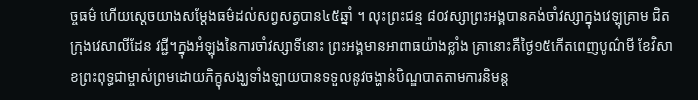ច្ចធម៌ ហើយស្តេចយាងសម្តែងធម៌ដល់សព្វសត្វបាន៤៥ឆ្នាំ ។ លុះព្រះជន្ម ៨០វស្សាព្រះអង្គបានគង់ចាំវស្សាក្នុងវេឡុគ្រាម ជិតក្រុងវេសាលីដែន វជ្ជី។ក្នុងអំឡុងនៃការចាំវស្សាទីនោះ ព្រះអង្គមានអាពាធយ៉ាងខ្លាំង គ្រានោះគឺថ្ងៃ១៥កើតពេញបូណ៌មី ខែវិសាខព្រះពុទ្ធជាម្ចាស់ព្រមដោយភិក្ខុសង្ឃទាំងឡាយបានទទួលនូវចង្ហាន់បិណ្ឌបាតតាមការនិមន្ត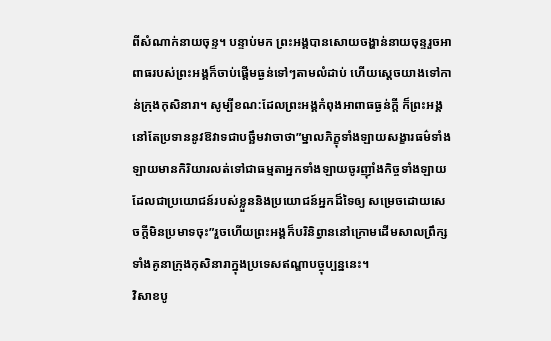ពីសំណាក់នាយចុន្ទ។ បន្ទាប់មក ព្រះអង្គបានសោយចង្ហាន់នាយចុន្ទរួចអាពាធរបស់ព្រះអង្គក៏ចាប់ផ្តើមធ្ងន់ទៅៗតាមលំដាប់ ហើយស្តេចយាងទៅកាន់ក្រុងកុសិនារា។ សូម្បីខណ:ដែលព្រះអង្គកំពុងអាពាធធ្ងន់ក្តី ក៏ព្រះអង្គនៅតែប្រទាននូវឱវាទជាបច្ឆឹមវាចាថា”ម្នាលភិក្ខុទាំងឡាយសង្ខារធម៌ទាំងឡាយមានកិរិយារលត់ទៅជាធម្មតាអ្នកទាំងឡាយចូរញ៉ាំងកិច្ចទាំងឡាយដែលជាប្រយោជន៍របស់ខ្លួននិងប្រយោជន៍អ្នកដ៏ទៃឲ្យ សម្រេចដោយសេចក្តីមិនប្រមាទចុះ”រួចហើយព្រះអង្គក៏បរិនិព្វាននៅក្រោមដើមសាលព្រឹក្សទាំងគូនាក្រុងកុសិនារាក្នុងប្រទេសឥណ្ឌាបច្ចុប្បន្ននេះ។
វិសាខបូ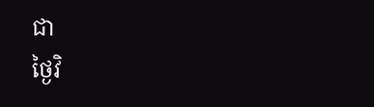ជា
ថ្ងៃវិ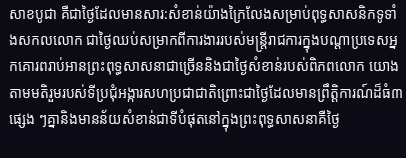សាខបូជា គឺជាថ្ងៃដែលមានសារ:សំខាន់យ៉ាងក្រៃលែងសម្រាប់ពុទ្ធសាសនិកទូទាំងសកលលោក ជាថ្ងៃឈប់សម្រាកពីការងាររបស់មន្រ្តីរាជការក្នុងបណ្តាប្រទេសអ្នកគោរពរាប់អានព្រះពុទ្ធសាសនាជាច្រើននិងជាថ្ងៃសំខាន់របស់ពិភពលោក យោងតាមមតិរួមរបស់ទីប្រជុំអង្ការសហប្រជាជាតិព្រោះជាថ្ងៃដែលមានព្រឹត្តិការណ៍ដ៏ធំ៣ផ្សេង ៗគ្នានិងមានន័យសំខាន់ជាទីបំផុតនៅក្នុងព្រះពុទ្ធសាសនាគឺថ្ងៃ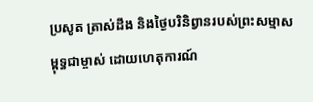ប្រសូត ត្រាស់ដឹង និងថ្ងៃបរិនិព្វានរបស់ព្រះសម្មាសម្ពុទ្ធជាម្ចាស់ ដោយហេតុការណ៍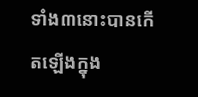ទាំង៣នោះបានកើតឡើងក្នុង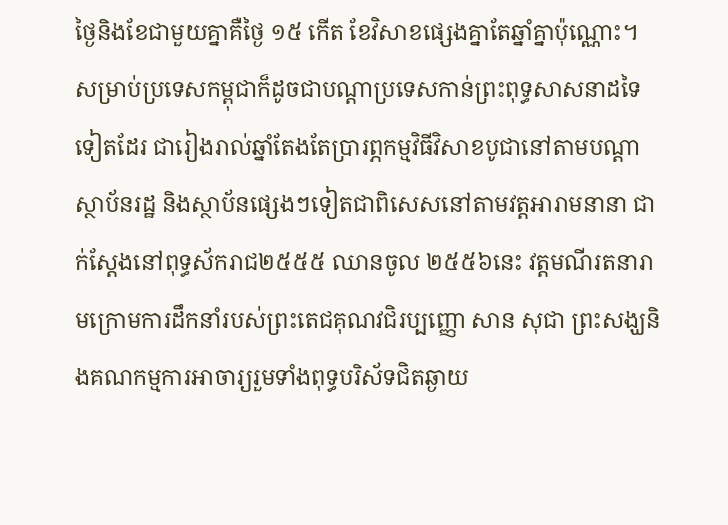ថ្ងៃនិងខែជាមួយគ្នាគឺថ្ងៃ ១៥ កើត ខែវិសាខផ្សេងគ្នាតែឆ្នាំគ្នាប៉ុណ្ណោះ។
សម្រាប់ប្រទេសកម្ពុជាក៏ដូចជាបណ្តាប្រទេសកាន់ព្រះពុទ្ធសាសនាដទៃទៀតដែរ ជារៀងរាល់ឆ្នាំតែងតែប្រារព្ភកម្មវិធីវិសាខបូជានៅតាមបណ្តាស្ថាប័នរដ្ឋ និងស្ថាប័នផ្សេងៗទៀតជាពិសេសនៅតាមវត្តអារាមនានា ជាក់ស្តែងនៅពុទ្ធស័ករាជ២៥៥៥ ឈានចូល ២៥៥៦នេះ វត្តមណីរតនារាមក្រោមការដឹកនាំរបស់ព្រះតេជគុណវជិរប្បញ្ញោ សាន សុជា ព្រះសង្ឃនិងគណកម្មការអាចារ្យរួមទាំងពុទ្ធបរិស័ទជិតឆ្ងាយ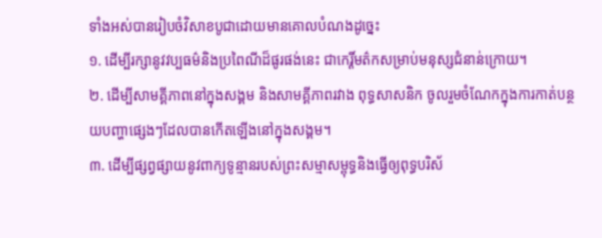ទាំងអស់បានរៀបចំវិសាខបូជាដោយមានគោលបំណងដូច្នេះ
១. ដើម្បីរក្សានូវវប្បធម៌និងប្រពៃណីដ៏ផូរផង់នេះ ជាកេរ្តិ៍មត៌កសម្រាប់មនុស្សជំនាន់ក្រោយ។
២. ដើម្បីសាមគ្គីភាពនៅក្នុងសង្គម និងសាមគ្គីភាពរវាង ពុទ្ធសាសនិក ចូលរួមចំណែកក្នុងការកាត់បន្ថយបញ្ហាផ្សេងៗដែលបានកើតឡើងនៅក្នុងសង្គម។
៣. ដើម្បីផ្សព្វផ្សាយនូវពាក្យទូន្មានរបស់ព្រះសម្មាសម្ពុទ្ធនិងធ្វើឲ្យពុទ្ធបរិស័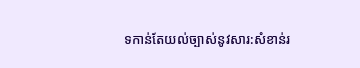ទកាន់តែយល់ច្បាស់នូវសារ:សំខាន់រ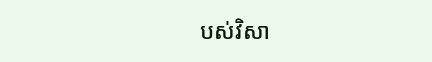បស់វិសា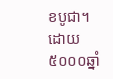ខបូជា។
ដោយ៥០០០ឆ្នាំ